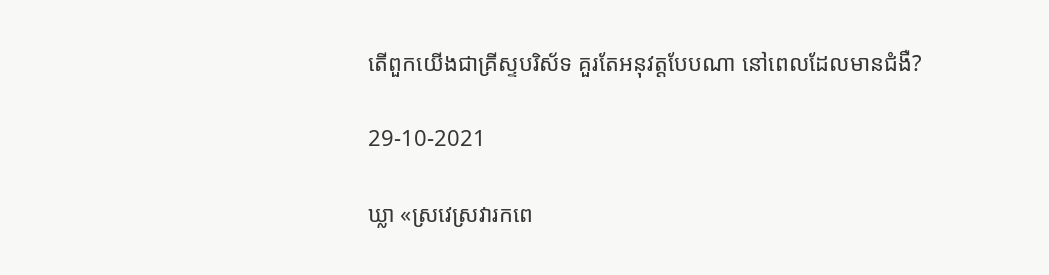តើពួកយើងជាគ្រីស្ទបរិស័ទ គួរតែអនុវត្តបែបណា នៅពេលដែលមានជំងឺ?

29-10-2021

ឃ្លា «ស្រវេស្រវារកពេ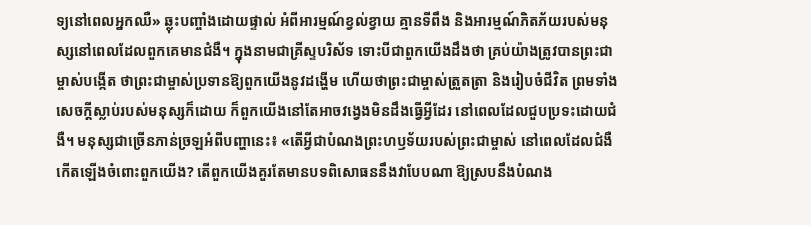ទ្យនៅពេលអ្នកឈឺ» ឆ្លុះបញ្ចាំងដោយផ្ទាល់ អំពីអារម្មណ៍ខ្វល់ខ្វាយ គ្មានទីពឹង និងអារម្មណ៍ភិតភ័យរបស់មនុស្សនៅពេលដែលពួកគេមានជំងឺ។ ក្នុងនាមជាគ្រីស្ទបរិស័ទ ទោះបីជាពួកយើងដឹងថា គ្រប់យ៉ាងត្រូវបានព្រះជាម្ចាស់បង្កើត ថាព្រះជាម្ចាស់ប្រទានឱ្យពួកយើងនូវដង្ហើម ហើយថាព្រះជាម្ចាស់ត្រួតត្រា និងរៀបចំជីវិត ព្រមទាំងសេចក្ដីស្លាប់របស់មនុស្សក៏ដោយ ក៏ពួកយើងនៅតែអាចវង្វេងមិនដឹងធ្វើអ្វីដែរ នៅពេលដែលជួបប្រទះដោយជំងឺ។ មនុស្សជាច្រើនភាន់ច្រឡអំពីបញ្ហានេះ៖ «តើអ្វីជាបំណងព្រះហឫទ័យរបស់ព្រះជាម្ចាស់ នៅពេលដែលជំងឺកើតឡើងចំពោះពួកយើង? តើពួកយើងគួរតែមានបទពិសោធននឹងវាបែបណា ឱ្យស្របនឹងបំណង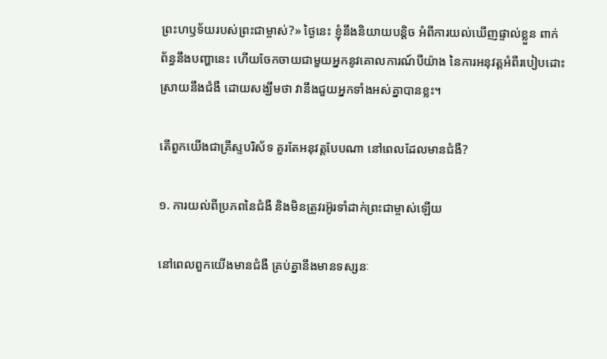ព្រះហឫទ័យរបស់ព្រះជាម្ចាស់?» ថ្ងៃនេះ ខ្ញុំនឹងនិយាយបន្តិច អំពីការយល់ឃើញផ្ទាល់ខ្លួន ពាក់ព័ន្ធនឹងបញ្ហានេះ ហើយចែកចាយជាមួយអ្នកនូវគោលការណ៍បីយ៉ាង នៃការអនុវត្តអំពីរបៀបដោះស្រាយនឹងជំងឺ ដោយសង្ឃឹមថា វានឹងជួយអ្នកទាំងអស់គ្នាបានខ្លះ។

តើពួកយើងជាគ្រីស្ទបរិស័ទ គួរតែអនុវត្តបែបណា នៅពេលដែលមានជំងឺ?

១. ការយល់ពីប្រភពនៃជំងឺ និងមិនត្រូវរអ៊ូរទាំដាក់ព្រះជាម្ចាស់ឡើយ

នៅពេលពួកយើងមានជំងឺ គ្រប់គ្នានឹងមានទស្សនៈ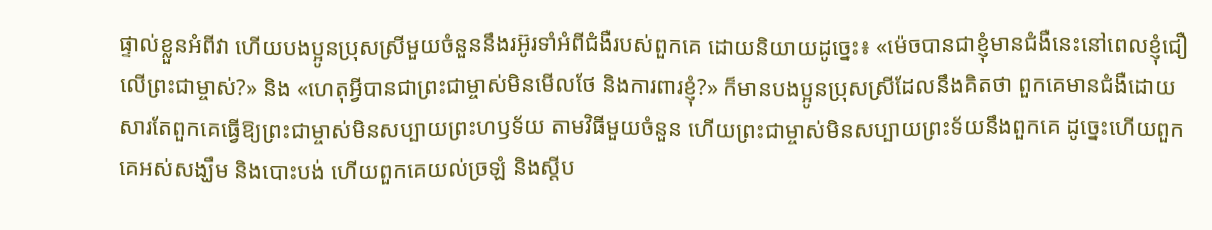ផ្ទាល់ខ្លួនអំពីវា ហើយបងប្អូនប្រុសស្រីមួយចំនួននឹងរអ៊ូរទាំអំពីជំងឺរបស់ពួកគេ ដោយនិយាយដូច្នេះ៖ «ម៉េចបានជាខ្ញុំមានជំងឺនេះនៅពេលខ្ញុំជឿលើព្រះជាម្ចាស់?» និង «ហេតុអ្វីបានជាព្រះជាម្ចាស់មិនមើលថែ និងការពារខ្ញុំ?» ក៏មានបងប្អូនប្រុសស្រីដែលនឹងគិតថា ពួកគេមានជំងឺដោយសារតែពួកគេធ្វើឱ្យព្រះជាម្ចាស់មិនសប្បាយព្រះហឫទ័យ តាមវិធីមួយចំនួន ហើយព្រះជាម្ចាស់មិនសប្បាយព្រះទ័យនឹងពួកគេ ដូច្នេះហើយពួកគេអស់សង្ឃឹម និងបោះបង់ ហើយពួកគេយល់ច្រឡំ និងស្ដីប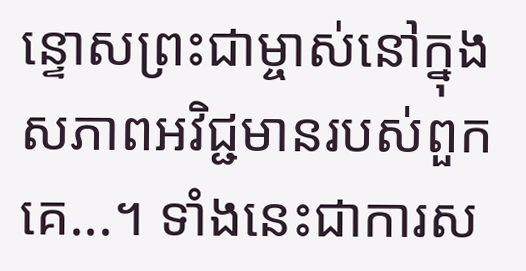ន្ទោសព្រះជាម្ចាស់នៅក្នុងសភាពអវិជ្ជមានរបស់ពួកគេ...។ ទាំងនេះជាការស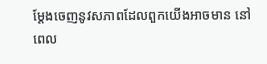ម្ដែងចេញនូវសភាពដែលពួកយើងអាចមាន នៅពេល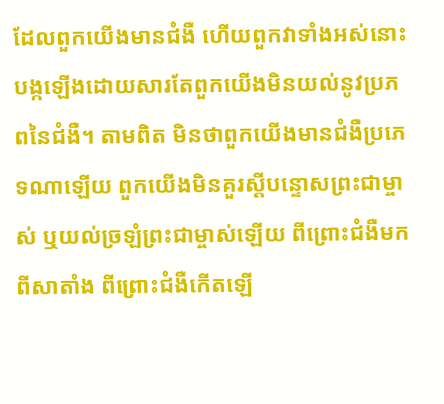ដែលពួកយើងមានជំងឺ ហើយពួកវាទាំងអស់នោះបង្កឡើងដោយសារតែពួកយើងមិនយល់នូវប្រភពនៃជំងឺ។ តាមពិត មិនថាពួកយើងមានជំងឺប្រភេទណាឡើយ ពួកយើងមិនគួរស្ដីបន្ទោសព្រះជាម្ចាស់ ឬយល់ច្រឡំព្រះជាម្ចាស់ឡើយ ពីព្រោះជំងឺមកពីសាតាំង ពីព្រោះជំងឺកើតឡើ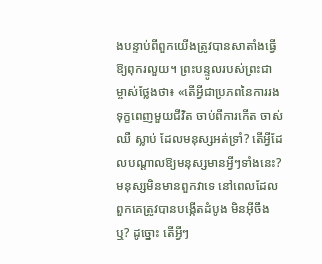ងបន្ទាប់ពីពួកយើងត្រូវបានសាតាំងធ្វើឱ្យពុករលួយ។ ព្រះបន្ទូលរបស់ព្រះជាម្ចាស់ថ្លែងថា៖ «តើអ្វីជាប្រភពនៃការរងទុក្ខពេញមួយជីវិត ចាប់ពីការកើត ចាស់ ឈឺ ស្លាប់ ដែលមនុស្សអត់ទ្រាំ? តើអ្វីដែលបណ្ដាលឱ្យមនុស្សមានអ្វីៗទាំងនេះ? មនុស្សមិនមានពួកវាទេ នៅពេលដែលពួកគេត្រូវបានបង្កើតដំបូង មិនអ៊ីចឹងឬ? ដូច្នោះ តើអ្វីៗ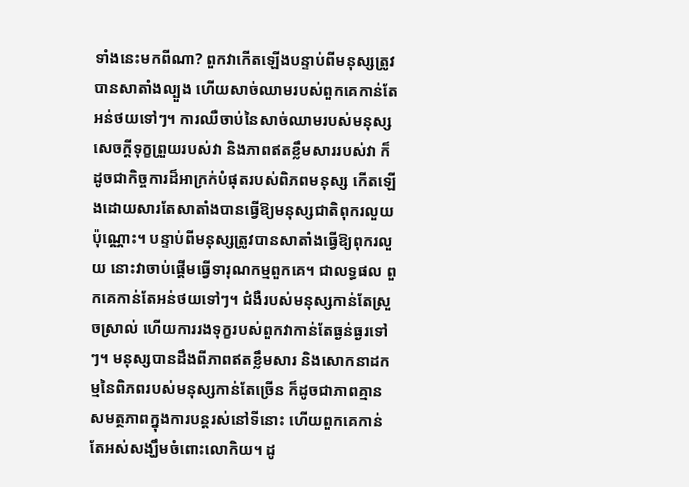ទាំងនេះមកពីណា? ពួកវាកើតឡើងបន្ទាប់ពីមនុស្សត្រូវបានសាតាំងល្បួង ហើយសាច់ឈាមរបស់ពួកគេកាន់តែអន់ថយទៅៗ។ ការឈឺចាប់នៃសាច់ឈាមរបស់មនុស្ស សេចក្ដីទុក្ខព្រួយរបស់វា និងភាពឥតខ្លឹមសាររបស់វា ក៏ដូចជាកិច្ចការដ៏អាក្រក់បំផុតរបស់ពិភពមនុស្ស កើតឡើងដោយសារតែសាតាំងបានធ្វើឱ្យមនុស្សជាតិពុករលួយប៉ុណ្ណោះ។ បន្ទាប់ពីមនុស្សត្រូវបានសាតាំងធ្វើឱ្យពុករលួយ នោះវាចាប់ផ្ដើមធ្វើទារុណកម្មពួកគេ។ ជាលទ្ធផល ពួកគេកាន់តែអន់ថយទៅៗ។ ជំងឺរបស់មនុស្សកាន់តែស្រួចស្រាល់ ហើយការរងទុក្ខរបស់ពួកវាកាន់តែធ្ងន់ធ្ងរទៅៗ។ មនុស្សបានដឹងពីភាពឥតខ្លឹមសារ និងសោកនាដកម្មនៃពិភពរបស់មនុស្សកាន់តែច្រើន ក៏ដូចជាភាពគ្មានសមត្ថភាពក្នុងការបន្តរស់នៅទីនោះ ហើយពួកគេកាន់តែអស់សង្ឃឹមចំពោះលោកិយ។ ដូ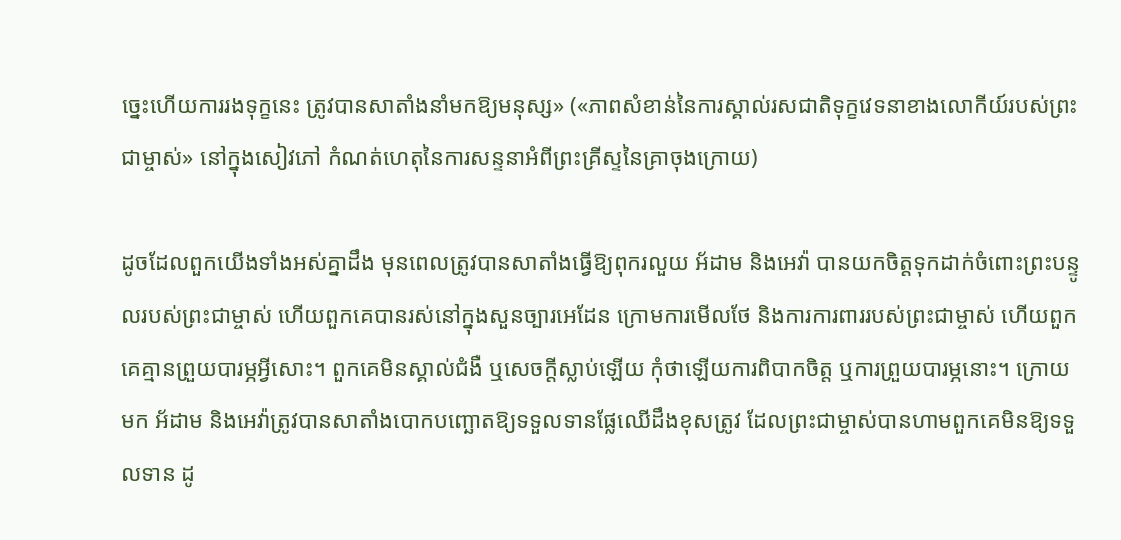ច្នេះហើយការរងទុក្ខនេះ ត្រូវបានសាតាំងនាំមកឱ្យមនុស្ស» («ភាពសំខាន់នៃការស្គាល់រសជាតិទុក្ខវេទនាខាងលោកីយ៍របស់ព្រះជាម្ចាស់» នៅក្នុងសៀវភៅ កំណត់ហេតុនៃការសន្ទនាអំពីព្រះគ្រីស្ទនៃគ្រាចុងក្រោយ)

ដូចដែលពួកយើងទាំងអស់គ្នាដឹង មុនពេលត្រូវបានសាតាំងធ្វើឱ្យពុករលួយ អ័ដាម និងអេវ៉ា បានយកចិត្តទុកដាក់ចំពោះព្រះបន្ទូលរបស់ព្រះជាម្ចាស់ ហើយពួកគេបានរស់នៅក្នុងសួនច្បារអេដែន ក្រោមការមើលថែ និងការការពាររបស់ព្រះជាម្ចាស់ ហើយពួកគេគ្មានព្រួយបារម្ភអ្វីសោះ។ ពួកគេមិនស្គាល់ជំងឺ ឬសេចក្ដីស្លាប់ឡើយ កុំថាឡើយការពិបាកចិត្ត ឬការព្រួយបារម្ភនោះ។ ក្រោយមក អ័ដាម និងអេវ៉ាត្រូវបានសាតាំងបោកបញ្ឆោតឱ្យទទួលទានផ្លែឈើដឹងខុសត្រូវ ដែលព្រះជាម្ចាស់បានហាមពួកគេមិនឱ្យទទួលទាន ដូ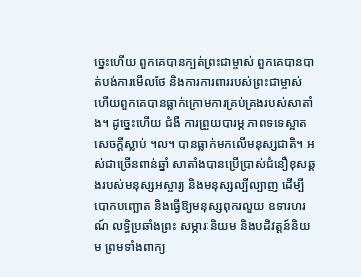ច្នេះហើយ ពួកគេបានក្បត់ព្រះជាម្ចាស់ ពួកគេបានបាត់បង់ការមើលថែ និងការការពាររបស់ព្រះជាម្ចាស់ ហើយពួកគេបានធ្លាក់ក្រោមការគ្រប់គ្រងរបស់សាតាំង។ ដូច្នេះហើយ ជំងឺ ការព្រួយបារម្ភ ភាពទទេស្អាត សេចក្ដីស្លាប់ ។ល។ បានធ្លាក់មកលើមនុស្សជាតិ។ អស់ជាច្រើនពាន់ឆ្នាំ សាតាំងបានប្រើប្រាស់ជំនឿខុសឆ្គងរបស់មនុស្សអស្ចារ្យ និងមនុស្សល្បីល្បាញ ដើម្បីបោកបញ្ឆោត និងធ្វើឱ្យមនុស្សពុករលួយ ឧទារហរណ៍ លទ្ធិប្រឆាំងព្រះ សម្ភារៈនិយម និងបដិវត្តន៍និយម ព្រមទាំងពាក្យ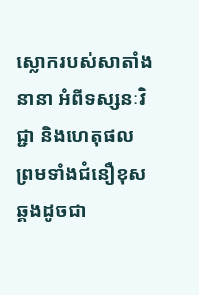ស្លោករបស់សាតាំងនានា អំពីទស្សនៈវិជ្ជា និងហេតុផល ព្រមទាំងជំនឿខុសឆ្គងដូចជា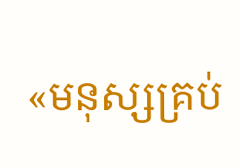«មនុស្សគ្រប់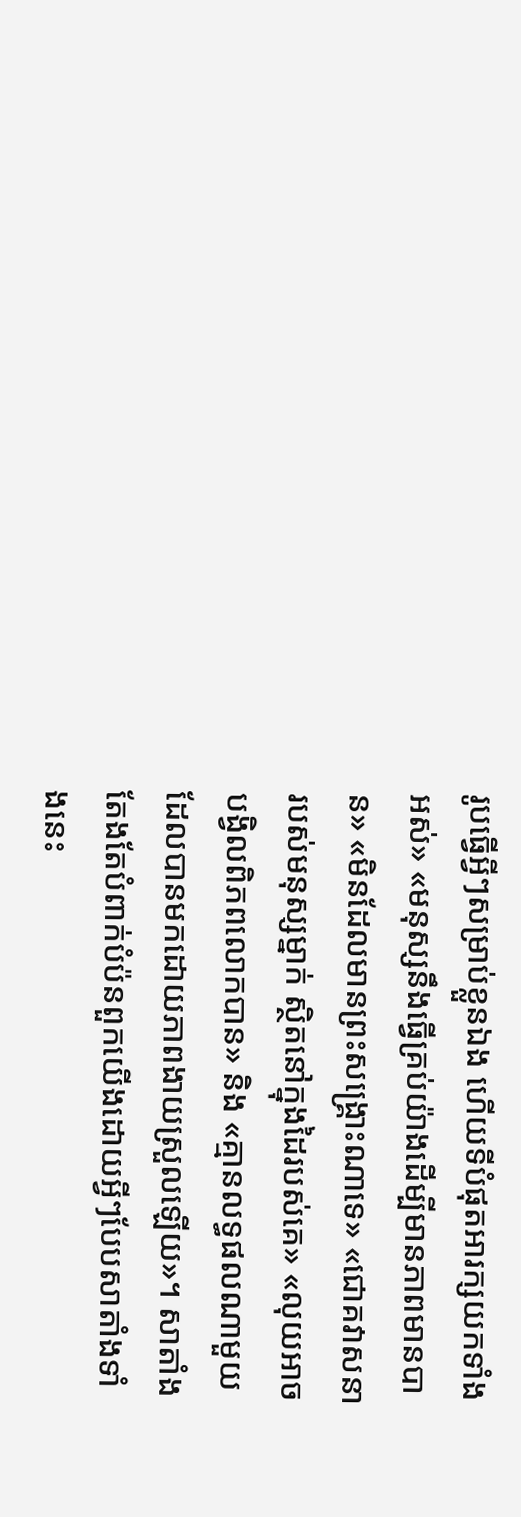រូបធ្វើអ្វីៗសម្រាប់ខ្លួនឯង ហើយទីបំផុតអារក្សយកទាំងអស់» «មនុស្សនឹងធ្វើគ្រប់យ៉ាងដើម្បីមានភាពមានបាន» «មិនដែលមានព្រះសង្គ្រោះណាទេ» «ជោគវាសនារបស់មនុស្សម្នាក់ ស្ថិតនៅក្នុងដៃរបស់គេ» «លុយអាចបង្វិលពិភពលោកបាន» និង «គ្មានលទ្ធផលណាមួយដែលបានមកដោយភាពងាយស្រួលឡើយ»។ សាតាំងតែងតែបំពាក់បំប៉នពួកយើងដោយអ្វីៗបែបសាតាំងទាំងនេះ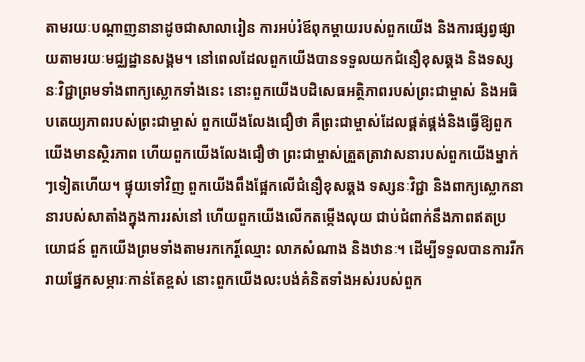តាមរយៈបណ្ដាញនានាដូចជាសាលារៀន ការអប់រំឪពុកម្ដាយរបស់ពួកយើង និងការផ្សព្វផ្សាយតាមរយៈមជ្ឈដ្ឋានសង្គម។ នៅពេលដែលពួកយើងបានទទួលយកជំនឿខុសឆ្គង និងទស្សនៈវិជ្ជាព្រមទាំងពាក្យស្លោកទាំងនេះ នោះពួកយើងបដិសេធអត្ថិភាពរបស់ព្រះជាម្ចាស់ និងអធិបតេយ្យភាពរបស់ព្រះជាម្ចាស់ ពួកយើងលែងជឿថា គឺព្រះជាម្ចាស់ដែលផ្គត់ផ្គង់និងធ្វើឱ្យពួកយើងមានស្ថិរភាព ហើយពួកយើងលែងជឿថា ព្រះជាម្ចាស់ត្រួតត្រាវាសនារបស់ពួកយើងម្នាក់ៗទៀតហើយ។ ផ្ទុយទៅវិញ ពួកយើងពឹងផ្អែកលើជំនឿខុសឆ្គង ទស្សនៈវិជ្ជា និងពាក្យស្លោកនានារបស់សាតាំងក្នុងការរស់នៅ ហើយពួកយើងលើកតម្កើងលុយ ជាប់ជំពាក់នឹងភាពឥតប្រយោជន៍ ពួកយើងព្រមទាំងតាមរកកេរ្ដិ៍ឈ្មោះ លាភសំណាង និងឋានៈ។ ដើម្បីទទួលបានការរីករាយផ្នែកសម្ភារៈកាន់តែខ្ពស់ នោះពួកយើងលះបង់គំនិតទាំងអស់របស់ពួក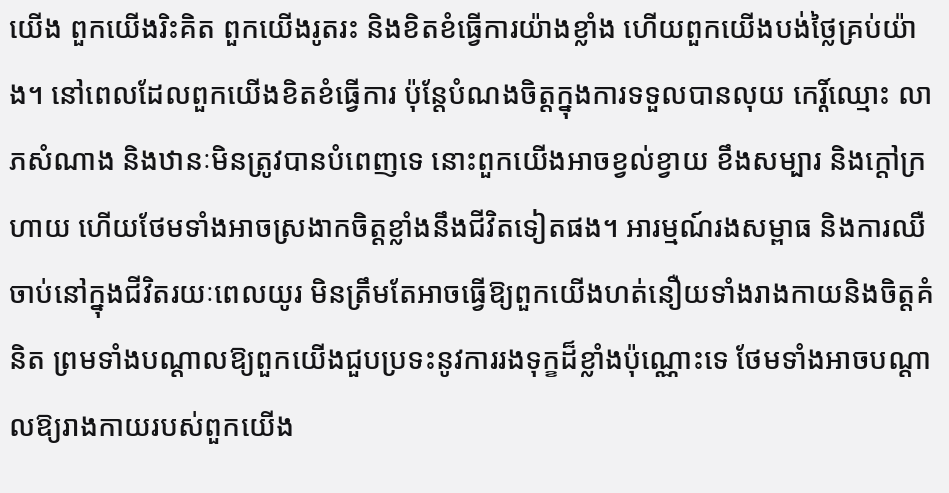យើង ពួកយើងរិះគិត ពួកយើងរូតរះ និងខិតខំធ្វើការយ៉ាងខ្លាំង ហើយពួកយើងបង់ថ្លៃគ្រប់យ៉ាង។ នៅពេលដែលពួកយើងខិតខំធ្វើការ ប៉ុន្តែបំណងចិត្តក្នុងការទទួលបានលុយ កេរ្ដិ៍ឈ្មោះ លាភសំណាង និងឋានៈមិនត្រូវបានបំពេញទេ នោះពួកយើងអាចខ្វល់ខ្វាយ ខឹងសម្បារ និងក្ដៅក្រហាយ ហើយថែមទាំងអាចស្រងាកចិត្តខ្លាំងនឹងជីវិតទៀតផង។ អារម្មណ៍រងសម្ពាធ និងការឈឺចាប់នៅក្នុងជីវិតរយៈពេលយូរ មិនត្រឹមតែអាចធ្វើឱ្យពួកយើងហត់នឿយទាំងរាងកាយនិងចិត្តគំនិត ព្រមទាំងបណ្ដាលឱ្យពួកយើងជួបប្រទះនូវការរងទុក្ខដ៏ខ្លាំងប៉ុណ្ណោះទេ ថែមទាំងអាចបណ្ដាលឱ្យរាងកាយរបស់ពួកយើង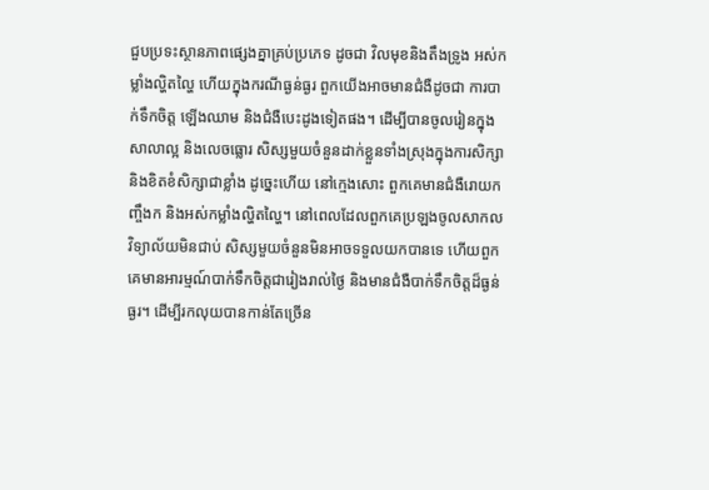ជួបប្រទះស្ថានភាពផ្សេងគ្នាគ្រប់ប្រភេទ ដូចជា វិលមុខនិងតឹងទ្រូង អស់កម្លាំងល្ហិតល្ហៃ ហើយក្នុងករណីធ្ងន់ធ្ងរ ពួកយើងអាចមានជំងឺដូចជា ការបាក់ទឹកចិត្ត ឡើងឈាម និងជំងឺបេះដូងទៀតផង។ ដើម្បីបានចូលរៀនក្នុងសាលាល្អ និងលេចធ្លោរ សិស្សមួយចំនួនដាក់ខ្លួនទាំងស្រុងក្នុងការសិក្សា និងខិតខំសិក្សាជាខ្លាំង ដូច្នេះហើយ នៅក្មេងសោះ ពួកគេមានជំងឺរោយកញ្ចឹងក និងអស់កម្លាំងល្ហិតល្ហៃ។ នៅពេលដែលពួកគេប្រឡងចូលសាកលវិទ្យាល័យមិនជាប់ សិស្សមួយចំនួនមិនអាចទទួលយកបានទេ ហើយពួកគេមានអារម្មណ៍បាក់ទឹកចិត្តជារៀងរាល់ថ្ងៃ និងមានជំងឺបាក់ទឹកចិត្តដ៏ធ្ងន់ធ្ងរ។ ដើម្បីរកលុយបានកាន់តែច្រើន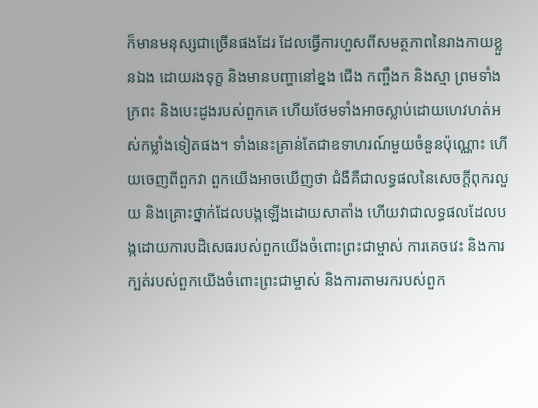ក៏មានមនុស្សជាច្រើនផងដែរ ដែលធ្វើការហួសពីសមត្ថភាពនៃរាងកាយខ្លួនឯង ដោយរងទុក្ខ និងមានបញ្ហានៅខ្នង ជើង កញ្ចឹងក និងស្មា ព្រមទាំងក្រពះ និងបេះដូងរបស់ពួកគេ ហើយថែមទាំងអាចស្លាប់ដោយហេវហត់អស់កម្លាំងទៀតផង។ ទាំងនេះគ្រាន់តែជាឧទាហរណ៍មួយចំនួនប៉ុណ្ណោះ ហើយចេញពីពួកវា ពួកយើងអាចឃើញថា ជំងឺគឺជាលទ្ធផលនៃសេចក្ដីពុករលួយ និងគ្រោះថ្នាក់ដែលបង្កឡើងដោយសាតាំង ហើយវាជាលទ្ធផលដែលបង្កដោយការបដិសេធរបស់ពួកយើងចំពោះព្រះជាម្ចាស់ ការគេចវេះ និងការក្បត់របស់ពួកយើងចំពោះព្រះជាម្ចាស់ និងការតាមរករបស់ពួក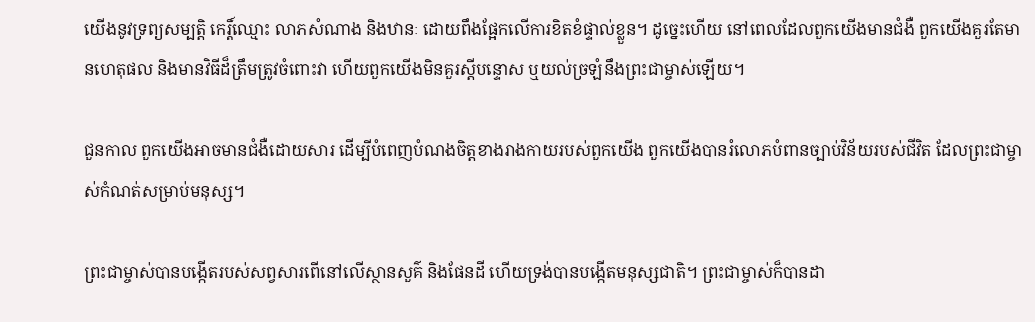យើងនូវទ្រព្យសម្បត្តិ កេរ្ដិ៍ឈ្មោះ លាភសំណាង និងឋានៈ ដោយពឹងផ្អែកលើការខិតខំផ្ទាល់ខ្លួន។ ដូច្នេះហើយ នៅពេលដែលពួកយើងមានជំងឺ ពួកយើងគួរតែមានហេតុផល និងមានវិធីដ៏ត្រឹមត្រូវចំពោះវា ហើយពួកយើងមិនគួរស្ដីបន្ទោស ឬយល់ច្រឡំនឹងព្រះជាម្ចាស់ឡើយ។

ជួនកាល ពួកយើងអាចមានជំងឺដោយសារ ដើម្បីបំពេញបំណងចិត្តខាងរាងកាយរបស់ពួកយើង ពួកយើងបានរំលោភបំពានច្បាប់វិន័យរបស់ជីវិត ដែលព្រះជាម្ចាស់កំណត់សម្រាប់មនុស្ស។

ព្រះជាម្ចាស់បានបង្កើតរបស់សព្វសារពើនៅលើស្ថានសួគ៌ និងផែនដី ហើយទ្រង់បានបង្កើតមនុស្សជាតិ។ ព្រះជាម្ចាស់ក៏បានដា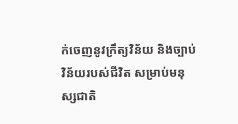ក់ចេញនូវក្រឹត្យវិន័យ និងច្បាប់វិន័យរបស់ជីវិត សម្រាប់មនុស្សជាតិ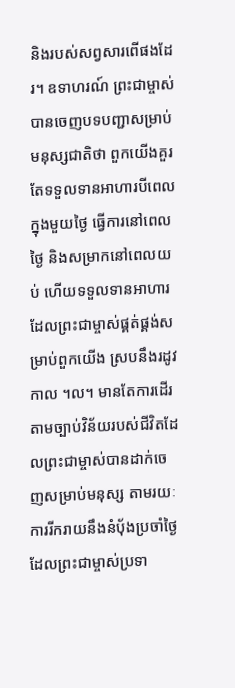និងរបស់សព្វសារពើផងដែរ។ ឧទាហរណ៍ ព្រះជាម្ចាស់បានចេញបទបញ្ជាសម្រាប់មនុស្សជាតិថា ពួកយើងគួរតែទទួលទានអាហារបីពេលក្នុងមួយថ្ងៃ ធ្វើការនៅពេលថ្ងៃ និងសម្រាកនៅពេលយប់ ហើយទទួលទានអាហារដែលព្រះជាម្ចាស់ផ្គត់ផ្គង់សម្រាប់ពួកយើង ស្របនឹងរដូវកាល ។ល។ មានតែការដើរតាមច្បាប់វិន័យរបស់ជីវិតដែលព្រះជាម្ចាស់បានដាក់ចេញសម្រាប់មនុស្ស តាមរយៈការរីករាយនឹងនំប៉័ងប្រចាំថ្ងៃដែលព្រះជាម្ចាស់ប្រទា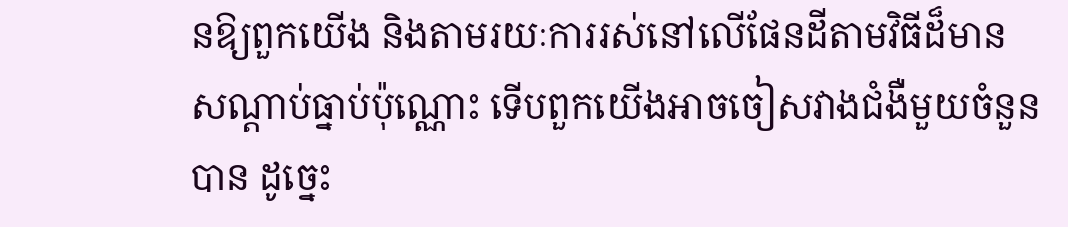នឱ្យពួកយើង និងតាមរយៈការរស់នៅលើផែនដីតាមវិធីដ៏មានសណ្ដាប់ធ្នាប់ប៉ុណ្ណោះ ទើបពួកយើងអាចចៀសវាងជំងឺមួយចំនួនបាន ដូច្នេះ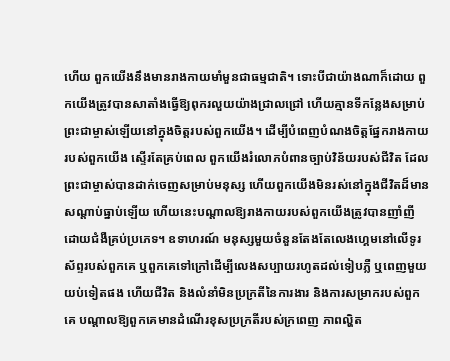ហើយ ពួកយើងនឹងមានរាងកាយមាំមួនជាធម្មជាតិ។ ទោះបីជាយ៉ាងណាក៏ដោយ ពួកយើងត្រូវបានសាតាំងធ្វើឱ្យពុករលួយយ៉ាងជ្រាលជ្រៅ ហើយគ្មានទីកន្លែងសម្រាប់ព្រះជាម្ចាស់ឡើយនៅក្នុងចិត្តរបស់ពួកយើង។ ដើម្បីបំពេញបំណងចិត្តផ្នែករាងកាយរបស់ពួកយើង ស្ទើរតែគ្រប់ពេល ពួកយើងរំលោភបំពានច្បាប់វិន័យរបស់ជីវិត ដែលព្រះជាម្ចាស់បានដាក់ចេញសម្រាប់មនុស្ស ហើយពួកយើងមិនរស់នៅក្នុងជីវិតដ៏មានសណ្ដាប់ធ្នាប់ឡើយ ហើយនេះបណ្ដាលឱ្យរាងកាយរបស់ពួកយើងត្រូវបានញាំញីដោយជំងឺគ្រប់ប្រភេទ។ ឧទាហរណ៍ មនុស្សមួយចំនួនតែងតែលេងហ្គេមនៅលើទូរស័ព្ទរបស់ពួកគេ ឬពួកគេទៅក្រៅដើម្បីលេងសប្បាយរហូតដល់ទៀបភ្លឺ ឬពេញមួយយប់ទៀតផង ហើយជីវិត និងលំនាំមិនប្រក្រតីនៃការងារ និងការសម្រាករបស់ពួកគេ បណ្ដាលឱ្យពួកគេមានដំណើរខុសប្រក្រតីរបស់ក្រពេញ ភាពល្ហិត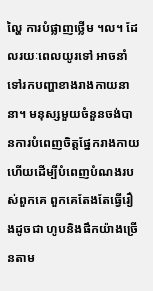ល្ហៃ ការបំផ្លាញថ្លើម ។ល។ ដែលរយៈពេលយូរទៅ អាចនាំទៅរកបញ្ហាខាងរាងកាយនានា។ មនុស្សមួយចំនួនចង់បានការបំពេញចិត្តផ្នែករាងកាយ ហើយដើម្បីបំពេញបំណងរបស់ពួកគេ ពួកគេតែងតែធ្វើរឿងដូចជា ហូបនិងផឹកយ៉ាងច្រើនតាម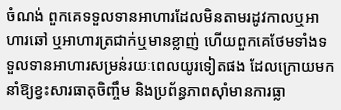ចំណង់ ពួកគេទទួលទានអាហារដែលមិនតាមរដូវកាលឬអាហារឆៅ ឬអាហារត្រជាក់ឬមានខ្លាញ់ ហើយពួកគេថែមទាំងទទួលទានអាហារសម្រន់រយៈពេលយូរទៀតផង ដែលក្រោយមក នាំឱ្យខ្វះសារធាតុចិញ្ចឹម និងប្រព័ន្ធភាពស៊ាំមានការធ្លា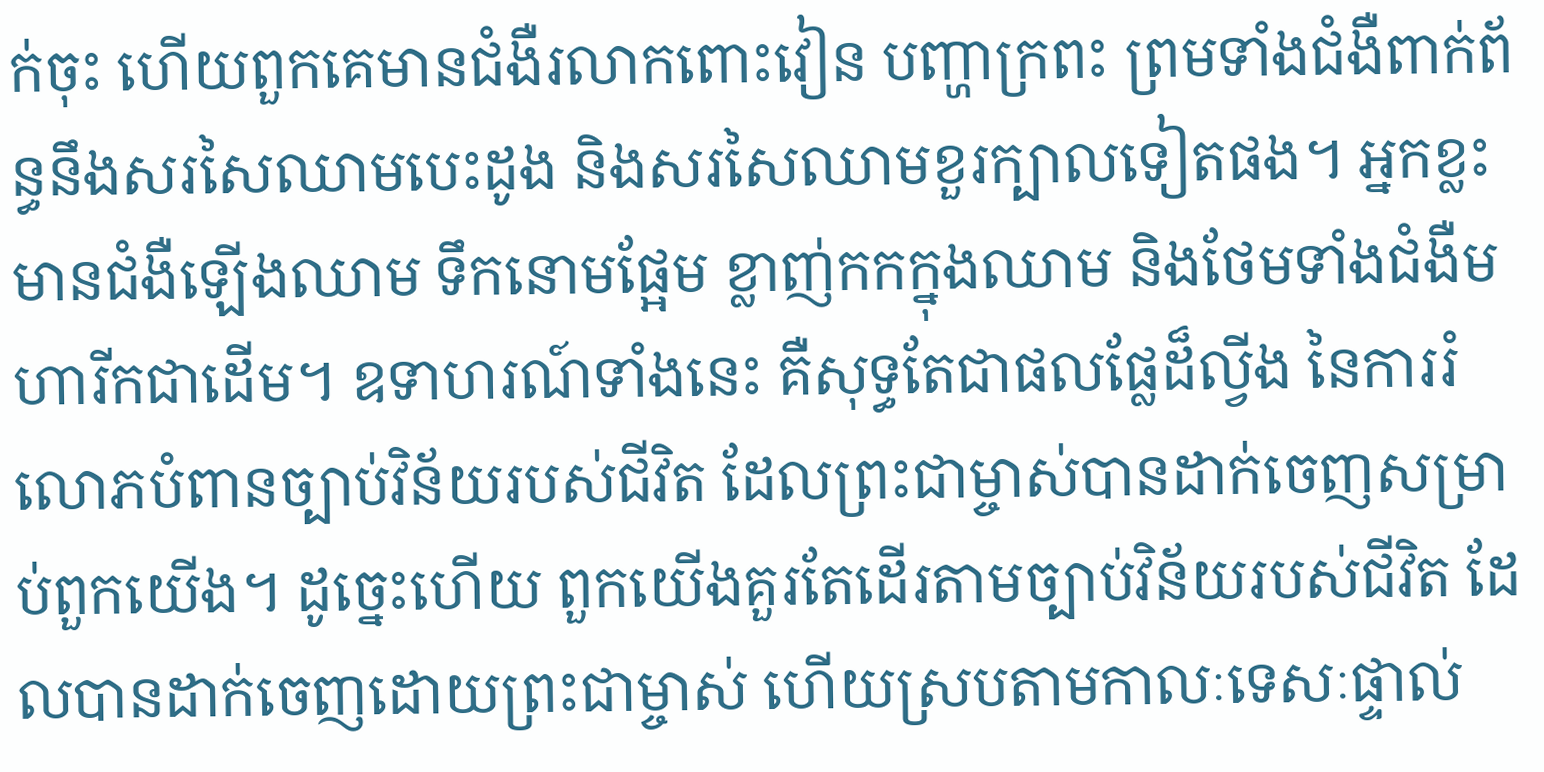ក់ចុះ ហើយពួកគេមានជំងឺរលាកពោះវៀន បញ្ហាក្រពះ ព្រមទាំងជំងឺពាក់ព័ន្ធនឹងសរសៃឈាមបេះដូង និងសរសៃឈាមខួរក្បាលទៀតផង។ អ្នកខ្លះមានជំងឺឡើងឈាម ទឹកនោមផ្អែម ខ្លាញ់កកក្នុងឈាម និងថែមទាំងជំងឺមហារីកជាដើម។ ឧទាហរណ៍ទាំងនេះ គឺសុទ្ធតែជាផលផ្លែដ៏ល្វីង នៃការរំលោភបំពានច្បាប់វិន័យរបស់ជីវិត ដែលព្រះជាម្ចាស់បានដាក់ចេញសម្រាប់ពួកយើង។ ដូច្នេះហើយ ពួកយើងគួរតែដើរតាមច្បាប់វិន័យរបស់ជីវិត ដែលបានដាក់ចេញដោយព្រះជាម្ចាស់ ហើយស្របតាមកាលៈទេសៈផ្ទាល់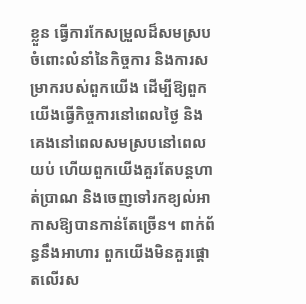ខ្លួន ធ្វើការកែសម្រួលដ៏សមស្របចំពោះលំនាំនៃកិច្ចការ និងការសម្រាករបស់ពួកយើង ដើម្បីឱ្យពួកយើងធ្វើកិច្ចការនៅពេលថ្ងៃ និងគេងនៅពេលសមស្របនៅពេលយប់ ហើយពួកយើងគួរតែបន្តហាត់ប្រាណ និងចេញទៅរកខ្យល់អាកាសឱ្យបានកាន់តែច្រើន។ ពាក់ព័ន្ធនឹងអាហារ ពួកយើងមិនគួរផ្ដោតលើរស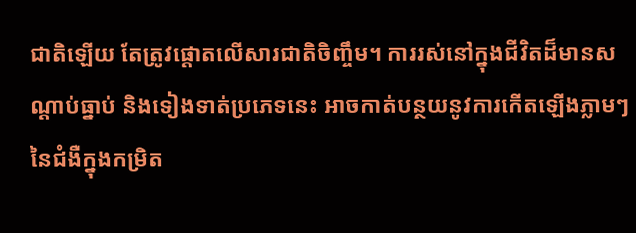ជាតិឡើយ តែត្រូវផ្ដោតលើសារជាតិចិញ្ចឹម។ ការរស់នៅក្នុងជីវិតដ៏មានសណ្ដាប់ធ្នាប់ និងទៀងទាត់ប្រភេទនេះ អាចកាត់បន្ថយនូវការកើតឡើងភ្លាមៗនៃជំងឺក្នុងកម្រិត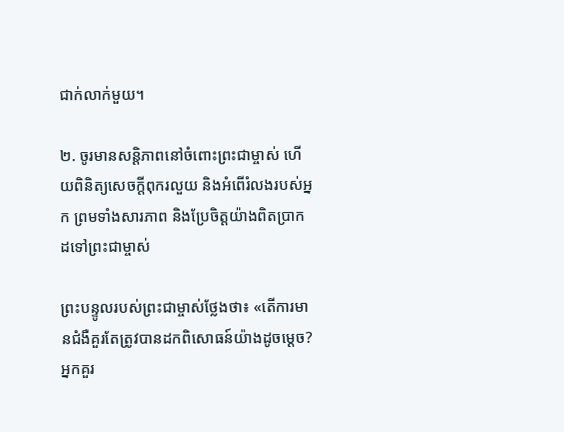ជាក់លាក់មួយ។

២. ចូរមានសន្តិភាពនៅចំពោះព្រះជាម្ចាស់ ហើយពិនិត្យសេចក្ដីពុករលួយ និងអំពើរំលងរបស់អ្នក ព្រមទាំងសារភាព និងប្រែចិត្តយ៉ាងពិតប្រាកដទៅព្រះជាម្ចាស់

ព្រះបន្ទូលរបស់ព្រះជាម្ចាស់ថ្លែងថា៖ «តើការមានជំងឺគួរតែត្រូវបានដកពិសោធន៍យ៉ាងដូចម្ដេច? អ្នកគួរ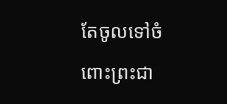តែចូលទៅចំពោះព្រះជា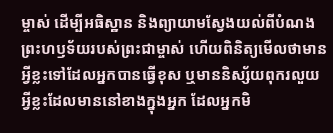ម្ចាស់ ដើម្បីអធិស្ឋាន និងព្យាយាមស្វែងយល់ពីបំណងព្រះហឫទ័យរបស់ព្រះជាម្ចាស់ ហើយពិនិត្យមើលថាមានអ្វីខ្លះទៅដែលអ្នកបានធ្វើខុស ឬមាននិស្ស័យពុករលួយអ្វីខ្លះដែលមាននៅខាងក្នុងអ្នក ដែលអ្នកមិ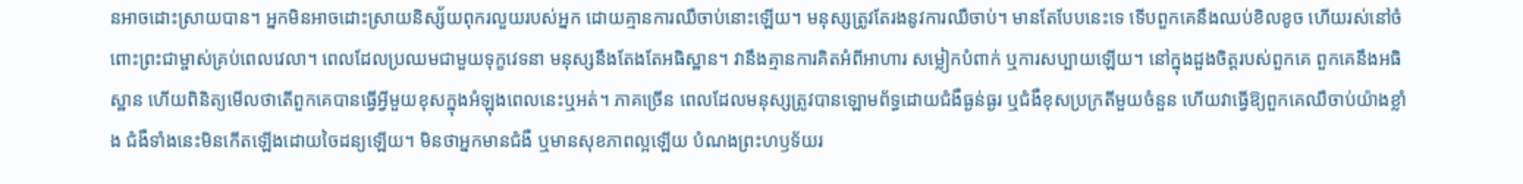នអាចដោះស្រាយបាន។ អ្នកមិនអាចដោះស្រាយនិស្ស័យពុករលួយរបស់អ្នក ដោយគ្មានការឈឺចាប់នោះឡើយ។ មនុស្សត្រូវតែរងនូវការឈឺចាប់។ មានតែបែបនេះទេ ទើបពួកគេនឹងឈប់ខិលខូច ហើយរស់នៅចំពោះព្រះជាម្ចាស់គ្រប់ពេលវេលា។ ពេលដែលប្រឈមជាមួយទុក្ខវេទនា មនុស្សនឹងតែងតែអធិស្ឋាន។ វានឹងគ្មានការគិតអំពីអាហារ សម្លៀកបំពាក់ ឬការសប្បាយឡើយ។ នៅក្នុងដួងចិត្តរបស់ពួកគេ ពួកគេនឹងអធិស្ឋាន ហើយពិនិត្យមើលថាតើពួកគេបានធ្វើអ្វីមួយខុសក្នុងអំឡុងពេលនេះឬអត់។ ភាគច្រើន ពេលដែលមនុស្សត្រូវបានឡោមព័ទ្ធដោយជំងឺធ្ងន់ធ្ងរ ឬជំងឺខុសប្រក្រតីមួយចំនួន ហើយវាធ្វើឱ្យពួកគេឈឺចាប់យ៉ាងខ្លាំង ជំងឺទាំងនេះមិនកើតឡើងដោយចៃដន្យឡើយ។ មិនថាអ្នកមានជំងឺ ឬមានសុខភាពល្អឡើយ បំណងព្រះហឫទ័យរ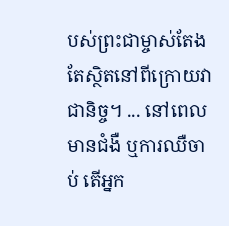បស់ព្រះជាម្ចាស់តែងតែស្ថិតនៅពីក្រោយវាជានិច្ច។ ... នៅពេលមានជំងឺ ឬការឈឺចាប់ តើអ្នក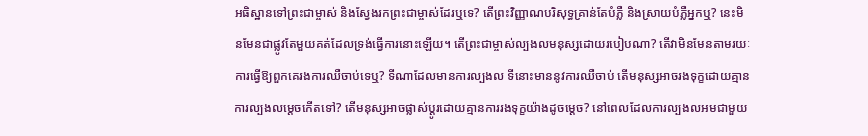អធិស្ឋានទៅព្រះជាម្ចាស់ និងស្វែងរកព្រះជាម្ចាស់ដែរឬទេ? តើព្រះវិញ្ញាណបរិសុទ្ធគ្រាន់តែបំភ្លឺ និងស្រាយបំភ្លឺអ្នកឬ? នេះមិនមែនជាផ្លូវតែមួយគត់ដែលទ្រង់ធ្វើការនោះឡើយ។ តើព្រះជាម្ចាស់ល្បងលមនុស្សដោយរបៀបណា? តើវាមិនមែនតាមរយៈការធ្វើឱ្យពួកគេរងការឈឺចាប់ទេឬ? ទីណាដែលមានការល្បងល ទីនោះមាននូវការឈឺចាប់ តើមនុស្សអាចរងទុក្ខដោយគ្មានការល្បងលម្ដេចកើតទៅ? តើមនុស្សអាចផ្លាស់ប្ដូរដោយគ្មានការរងទុក្ខយ៉ាងដូចម្ដេច? នៅពេលដែលការល្បងលអមជាមួយ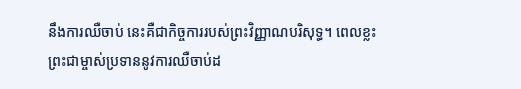នឹងការឈឺចាប់ នេះគឺជាកិច្ចការរបស់ព្រះវិញ្ញាណបរិសុទ្ធ។ ពេលខ្លះ ព្រះជាម្ចាស់ប្រទាននូវការឈឺចាប់ដ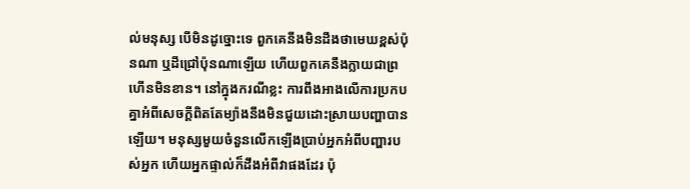ល់មនុស្ស បើមិនដូច្នោះទេ ពួកគេនឹងមិនដឹងថាមេឃខ្ពស់ប៉ុនណា ឬដីជ្រៅប៉ុនណាឡើយ ហើយពួកគេនឹងក្លាយជាព្រហើនមិនខាន។ នៅក្នុងករណីខ្លះ ការពឹងអាងលើការប្រកបគ្នាអំពីសេចក្តីពិតតែម្យ៉ាងនឹងមិនជួយដោះស្រាយបញ្ហាបានឡើយ។ មនុស្សមួយចំនួនលើកឡើងប្រាប់អ្នកអំពីបញ្ហារបស់អ្នក ហើយអ្នកផ្ទាល់ក៏ដឹងអំពីវាផងដែរ ប៉ុ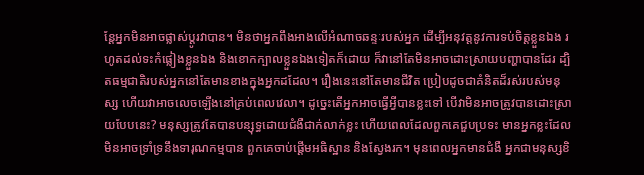ន្តែអ្នកមិនអាចផ្លាស់ប្ដូរវាបាន។ មិនថាអ្នកពឹងអាងលើអំណាចឆន្ទៈរបស់អ្នក ដើម្បីអនុវត្តនូវការទប់ចិត្តខ្លួនឯង រហូតដល់ទះកំផ្លៀងខ្លួនឯង និងខោកក្បាលខ្លួនឯងទៀតក៏ដោយ ក៏វានៅតែមិនអាចដោះស្រាយបញ្ហាបានដែរ ដ្បិតធម្មជាតិរបស់អ្នកនៅតែមានខាងក្នុងអ្នកដដែល។ រឿងនេះនៅតែមានជីវិត ប្រៀបដូចជាគំនិតដ៏រស់របស់មនុស្ស ហើយវាអាចលេចឡើងនៅគ្រប់ពេលវេលា។ ដូច្នេះតើអ្នកអាចធ្វើអ្វីបានខ្លះទៅ បើវាមិនអាចត្រូវបានដោះស្រាយបែបនេះ? មនុស្សត្រូវតែបានបន្សុទ្ធដោយជំងឺជាក់លាក់ខ្លះ ហើយពេលដែលពួកគេជួបប្រទះ មានអ្នកខ្លះដែលមិនអាចទ្រាំទ្រនឹងទារុណកម្មបាន ពួកគេចាប់ផ្ដើមអធិស្ឋាន និងស្វែងរក។ មុនពេលអ្នកមានជំងឺ អ្នកជាមនុស្សខិ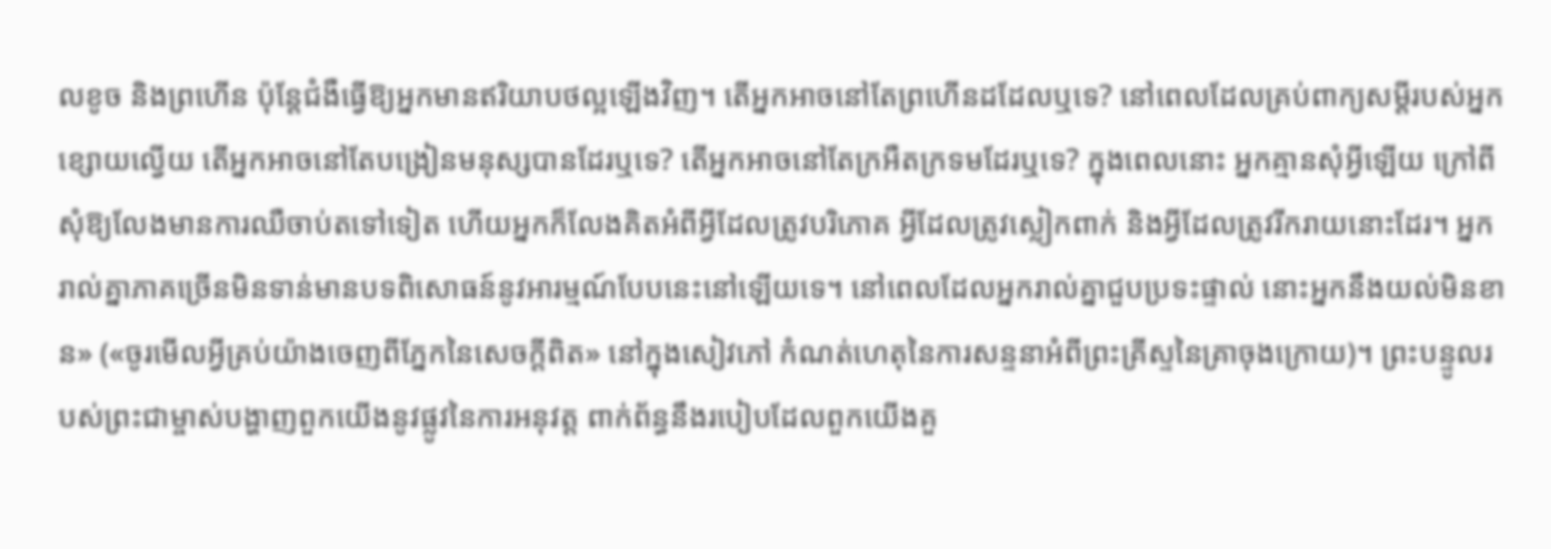លខូច និងព្រហើន ប៉ុន្តែជំងឺធ្វើឱ្យអ្នកមានឥរិយាបថល្អឡើងវិញ។ តើអ្នកអាចនៅតែព្រហើនដដែលឬទេ? នៅពេលដែលគ្រប់ពាក្យសម្ដីរបស់អ្នកខ្សោយល្វើយ តើអ្នកអាចនៅតែបង្រៀនមនុស្សបានដែរឬទេ? តើអ្នកអាចនៅតែក្រអឺតក្រទមដែរឬទេ? ក្នុងពេលនោះ អ្នកគ្មានសុំអ្វីឡើយ ក្រៅពីសុំឱ្យលែងមានការឈឺចាប់តទៅទៀត ហើយអ្នកក៏លែងគិតអំពីអ្វីដែលត្រូវបរិភោគ អ្វីដែលត្រូវស្លៀកពាក់ និងអ្វីដែលត្រូវរីករាយនោះដែរ។ អ្នករាល់គ្នាភាគច្រើនមិនទាន់មានបទពិសោធន៍នូវអារម្មណ៍បែបនេះនៅឡើយទេ។ នៅពេលដែលអ្នករាល់គ្នាជួបប្រទះផ្ទាល់ នោះអ្នកនឹងយល់មិនខាន» («ចូរមើលអ្វីគ្រប់យ៉ាងចេញពីភ្នែកនៃសេចក្តីពិត» នៅក្នុងសៀវភៅ កំណត់ហេតុនៃការសន្ទនាអំពីព្រះគ្រីស្ទនៃគ្រាចុងក្រោយ)។ ព្រះបន្ទូលរបស់ព្រះជាម្ចាស់បង្ហាញពួកយើងនូវផ្លូវនៃការអនុវត្ត ពាក់ព័ន្ធនឹងរបៀបដែលពួកយើងគួ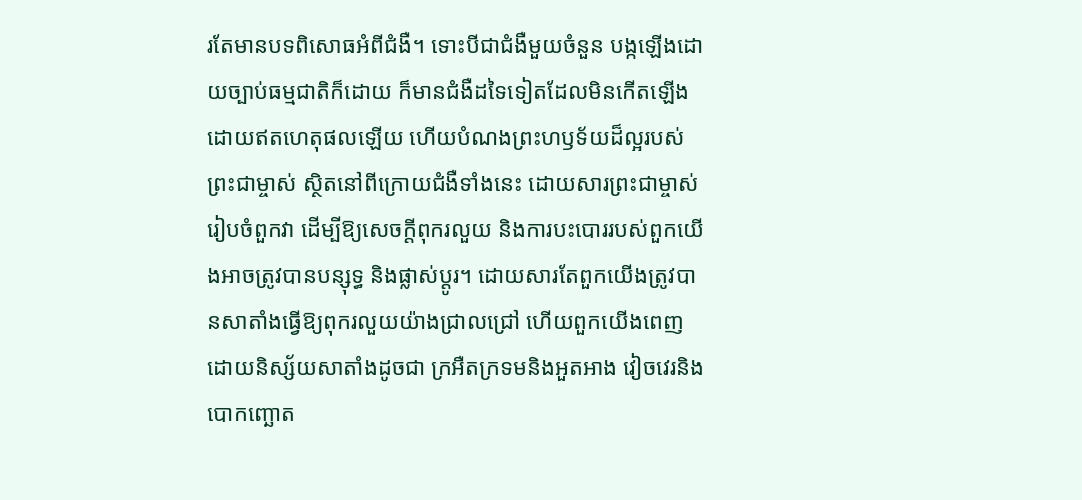រតែមានបទពិសោធអំពីជំងឺ។ ទោះបីជាជំងឺមួយចំនួន បង្កឡើងដោយច្បាប់ធម្មជាតិក៏ដោយ ក៏មានជំងឺដទៃទៀតដែលមិនកើតឡើងដោយឥតហេតុផលឡើយ ហើយបំណងព្រះហឫទ័យដ៏ល្អរបស់ព្រះជាម្ចាស់ ស្ថិតនៅពីក្រោយជំងឺទាំងនេះ ដោយសារព្រះជាម្ចាស់រៀបចំពួកវា ដើម្បីឱ្យសេចក្ដីពុករលួយ និងការបះបោររបស់ពួកយើងអាចត្រូវបានបន្សុទ្ធ និងផ្លាស់ប្ដូរ។ ដោយសារតែពួកយើងត្រូវបានសាតាំងធ្វើឱ្យពុករលួយយ៉ាងជ្រាលជ្រៅ ហើយពួកយើងពេញដោយនិស្ស័យសាតាំងដូចជា ក្រអឺតក្រទមនិងអួតអាង វៀចវេរនិងបោកញ្ឆោត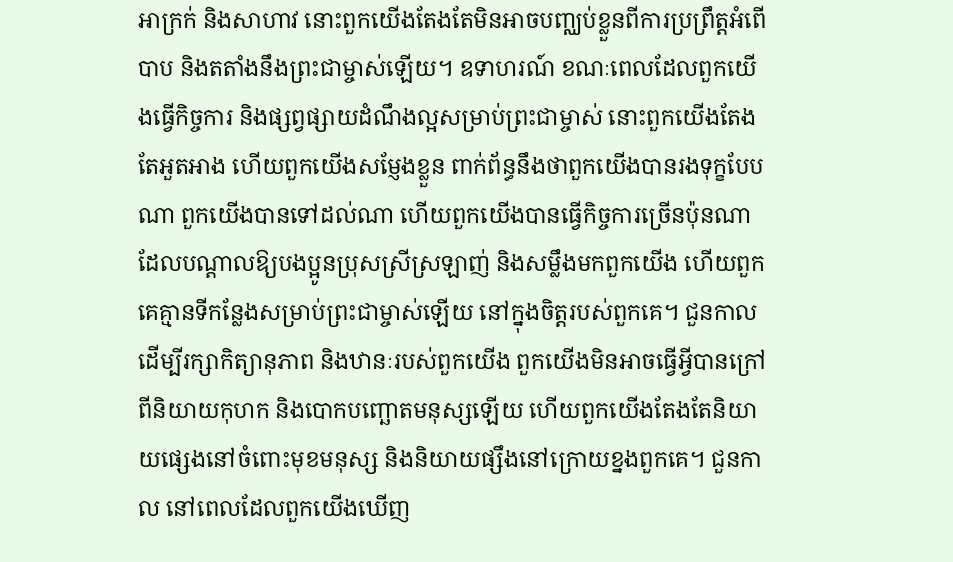អាក្រក់ និងសាហាវ នោះពួកយើងតែងតែមិនអាចបញ្ឈប់ខ្លួនពីការប្រព្រឹត្តអំពើបាប និងតតាំងនឹងព្រះជាម្ចាស់ឡើយ។ ឧទាហរណ៍ ខណៈពេលដែលពួកយើងធ្វើកិច្ចការ និងផ្សព្វផ្សាយដំណឹងល្អសម្រាប់ព្រះជាម្ចាស់ នោះពួកយើងតែងតែអួតអាង ហើយពួកយើងសម្ញែងខ្លួន ពាក់ព័ន្ធនឹងថាពួកយើងបានរងទុក្ខបែបណា ពួកយើងបានទៅដល់ណា ហើយពួកយើងបានធ្វើកិច្ចការច្រើនប៉ុនណា ដែលបណ្ដាលឱ្យបងប្អូនប្រុសស្រីស្រឡាញ់ និងសម្លឹងមកពួកយើង ហើយពួកគេគ្មានទីកន្លែងសម្រាប់ព្រះជាម្ចាស់ឡើយ នៅក្នុងចិត្តរបស់ពួកគេ។ ជួនកាល ដើម្បីរក្សាកិត្យានុភាព និងឋានៈរបស់ពួកយើង ពួកយើងមិនអាចធ្វើអ្វីបានក្រៅពីនិយាយកុហក និងបោកបញ្ឆោតមនុស្សឡើយ ហើយពួកយើងតែងតែនិយាយផ្សេងនៅចំពោះមុខមនុស្ស និងនិយាយផ្សឹងនៅក្រោយខ្នងពួកគេ។ ជួនកាល នៅពេលដែលពួកយើងឃើញ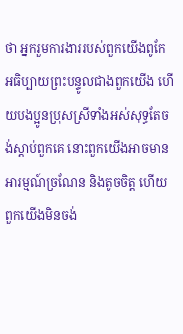ថា អ្នករួមការងាររបស់ពួកយើងពូកែអធិប្បាយព្រះបន្ទូលជាងពួកយើង ហើយបងប្អូនប្រុសស្រីទាំងអស់សុទ្ធតែចង់ស្ដាប់ពួកគេ នោះពួកយើងអាចមានអារម្មណ៍ច្រណែន និងតូចចិត្ត ហើយពួកយើងមិនចង់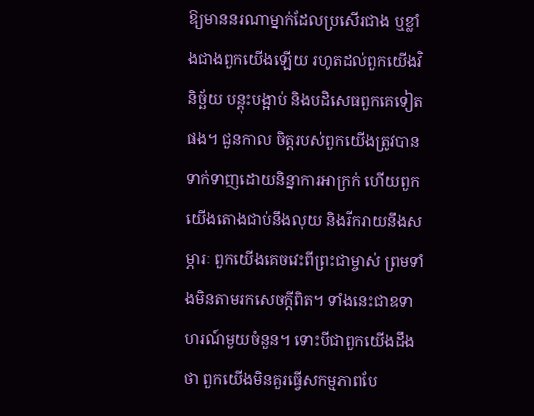ឱ្យមាននរណាម្នាក់ដែលប្រសើរជាង ឬខ្លាំងជាងពួកយើងឡើយ រហូតដល់ពួកយើងវិនិច្ឆ័យ បន្តុះបង្អាប់ និងបដិសេធពួកគេទៀតផង។ ជួនកាល ចិត្តរបស់ពួកយើងត្រូវបានទាក់ទាញដោយនិន្នាការអាក្រក់ ហើយពួកយើងតោងជាប់នឹងលុយ និងរីករាយនឹងសម្ភារៈ ពួកយើងគេចវេះពីព្រះជាម្ចាស់ ព្រមទាំងមិនតាមរកសេចក្ដីពិត។ ទាំងនេះជាឧទាហរណ៍មួយចំនួន។ ទោះបីជាពួកយើងដឹងថា ពួកយើងមិនគួរធ្វើសកម្មភាពបែ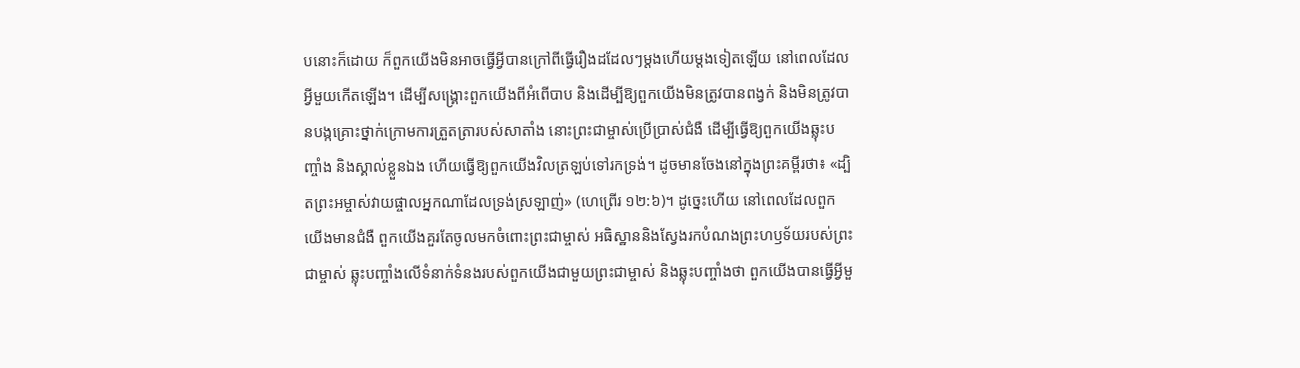បនោះក៏ដោយ ក៏ពួកយើងមិនអាចធ្វើអ្វីបានក្រៅពីធ្វើរឿងដដែលៗម្ដងហើយម្ដងទៀតឡើយ នៅពេលដែលអ្វីមួយកើតឡើង។ ដើម្បីសង្គ្រោះពួកយើងពីអំពើបាប និងដើម្បីឱ្យពួកយើងមិនត្រូវបានពង្វក់ និងមិនត្រូវបានបង្កគ្រោះថ្នាក់ក្រោមការត្រួតត្រារបស់សាតាំង នោះព្រះជាម្ចាស់ប្រើប្រាស់ជំងឺ ដើម្បីធ្វើឱ្យពួកយើងឆ្លុះបញ្ចាំង និងស្គាល់ខ្លួនឯង ហើយធ្វើឱ្យពួកយើងវិលត្រឡប់ទៅរកទ្រង់។ ដូចមានចែងនៅក្នុងព្រះគម្ពីរថា៖ «ដ្បិតព្រះអម្ចាស់វាយផ្ចាលអ្នកណាដែលទ្រង់ស្រឡាញ់» (ហេព្រើរ ១២:៦)។ ដូច្នេះហើយ នៅពេលដែលពួកយើងមានជំងឺ ពួកយើងគួរតែចូលមកចំពោះព្រះជាម្ចាស់ អធិស្ឋាននិងស្វែងរកបំណងព្រះហឫទ័យរបស់ព្រះជាម្ចាស់ ឆ្លុះបញ្ចាំងលើទំនាក់ទំនងរបស់ពួកយើងជាមួយព្រះជាម្ចាស់ និងឆ្លុះបញ្ចាំងថា ពួកយើងបានធ្វើអ្វីមួ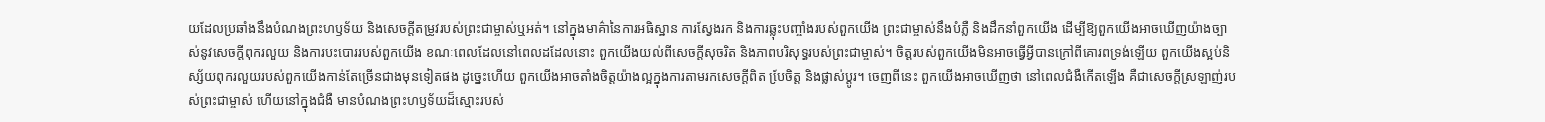យដែលប្រឆាំងនឹងបំណងព្រះហឫទ័យ និងសេចក្ដីតម្រូវរបស់ព្រះជាម្ចាស់ឬអត់។ នៅក្នុងមាគ៌ានៃការអធិស្ឋាន ការស្វែងរក និងការឆ្លុះបញ្ចាំងរបស់ពួកយើង ព្រះជាម្ចាស់នឹងបំភ្លឺ និងដឹកនាំពួកយើង ដើម្បីឱ្យពួកយើងអាចឃើញយ៉ាងច្បាស់នូវសេចក្ដីពុករលួយ និងការបះបោររបស់ពួកយើង ខណៈពេលដែលនៅពេលដដែលនោះ ពួកយើងយល់ពីសេចក្ដីសុចរិត និងភាពបរិសុទ្ធរបស់ព្រះជាម្ចាស់។ ចិត្តរបស់ពួកយើងមិនអាចធ្វើអ្វីបានក្រៅពីគោរពទ្រង់ឡើយ ពួកយើងស្អប់និស្ស័យពុករលួយរបស់ពួកយើងកាន់តែច្រើនជាងមុនទៀតផង ដូច្នេះហើយ ពួកយើងអាចតាំងចិត្តយ៉ាងល្អក្នុងការតាមរកសេចក្ដីពិត បែ្រចិត្ត និងផ្លាស់ប្ដូរ។ ចេញពីនេះ ពួកយើងអាចឃើញថា នៅពេលជំងឺកើតឡើង គឺជាសេចក្ដីស្រឡាញ់របស់ព្រះជាម្ចាស់ ហើយនៅក្នុងជំងឺ មានបំណងព្រះហឫទ័យដ៏ស្មោះរបស់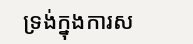ទ្រង់ក្នុងការស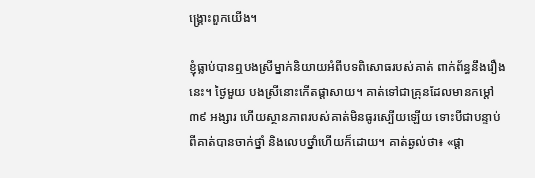ង្គ្រោះពួកយើង។

ខ្ញុំធ្លាប់បានឮបងស្រីម្នាក់និយាយអំពីបទពិសោធរបស់គាត់ ពាក់ព័ន្ធនឹងរឿងនេះ។ ថ្ងៃមួយ បងស្រីនោះកើតផ្ដាសាយ។ គាត់ទៅជាគ្រុនដែលមានកម្ដៅ ៣៩ អង្សារ ហើយស្ថានភាពរបស់គាត់មិនធូរស្បើយឡើយ ទោះបីជាបន្ទាប់ពីគាត់បានចាក់ថ្នាំ និងលេបថ្នាំហើយក៏ដោយ។ គាត់ឆ្ងល់ថា៖ «ផ្ដា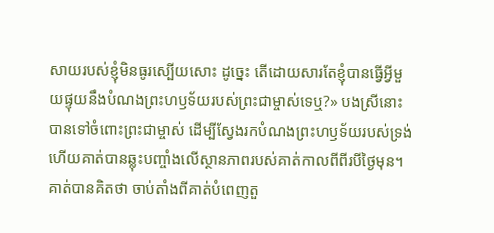សាយរបស់ខ្ញុំមិនធូរស្បើយសោះ ដូច្នេះ តើដោយសារតែខ្ញុំបានធ្វើអ្វីមួយផ្ទុយនឹងបំណងព្រះហឫទ័យរបស់ព្រះជាម្ចាស់ទេឬ?» បងស្រីនោះបានទៅចំពោះព្រះជាម្ចាស់ ដើម្បីស្វែងរកបំណងព្រះហឫទ័យរបស់ទ្រង់ ហើយគាត់បានឆ្លុះបញ្ចាំងលើស្ថានភាពរបស់គាត់កាលពីពីរបីថ្ងៃមុន។ គាត់បានគិតថា ចាប់តាំងពីគាត់បំពេញតួ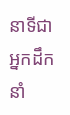នាទីជាអ្នកដឹកនាំ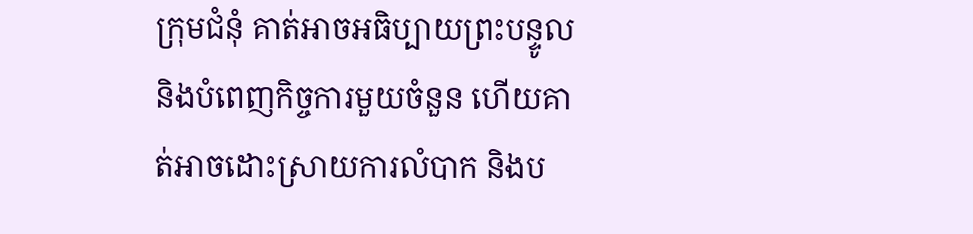ក្រុមជំនុំ គាត់អាចអធិប្បាយព្រះបន្ទូល និងបំពេញកិច្ចការមួយចំនួន ហើយគាត់អាចដោះស្រាយការលំបាក និងប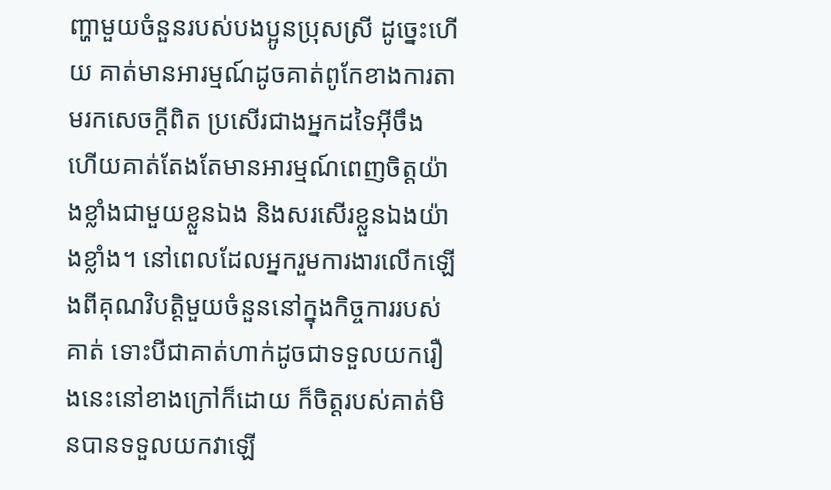ញ្ហាមួយចំនួនរបស់បងប្អូនប្រុសស្រី ដូច្នេះហើយ គាត់មានអារម្មណ៍ដូចគាត់ពូកែខាងការតាមរកសេចក្ដីពិត ប្រសើរជាងអ្នកដទៃអ៊ីចឹង ហើយគាត់តែងតែមានអារម្មណ៍ពេញចិត្តយ៉ាងខ្លាំងជាមួយខ្លួនឯង និងសរសើរខ្លួនឯងយ៉ាងខ្លាំង។ នៅពេលដែលអ្នករួមការងារលើកឡើងពីគុណវិបត្តិមួយចំនួននៅក្នុងកិច្ចការរបស់គាត់ ទោះបីជាគាត់ហាក់ដូចជាទទួលយករឿងនេះនៅខាងក្រៅក៏ដោយ ក៏ចិត្តរបស់គាត់មិនបានទទួលយកវាឡើ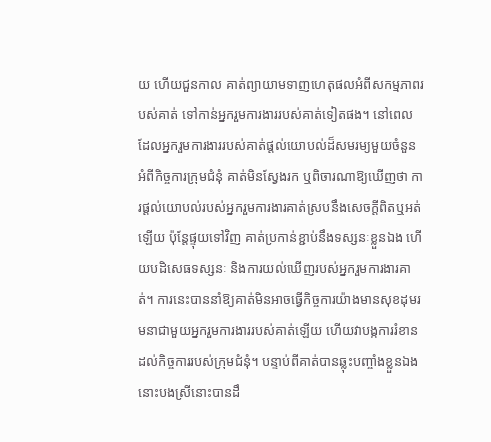យ ហើយជួនកាល គាត់ព្យាយាមទាញហេតុផលអំពីសកម្មភាពរបស់គាត់ ទៅកាន់អ្នករួមការងាររបស់គាត់ទៀតផង។ នៅពេលដែលអ្នករួមការងាររបស់គាត់ផ្ដល់យោបល់ដ៏សមរម្យមួយចំនួន អំពីកិច្ចការក្រុមជំនុំ គាត់មិនស្វែងរក ឬពិចារណាឱ្យឃើញថា ការផ្ដល់យោបល់របស់អ្នករួមការងារគាត់ស្របនឹងសេចក្ដីពិតឬអត់ឡើយ ប៉ុន្តែផ្ទុយទៅវិញ គាត់ប្រកាន់ខ្ជាប់នឹងទស្សនៈខ្លួនឯង ហើយបដិសេធទស្សនៈ និងការយល់ឃើញរបស់អ្នករួមការងារគាត់។ ការនេះបាននាំឱ្យគាត់មិនអាចធ្វើកិច្ចការយ៉ាងមានសុខដុមរមនាជាមួយអ្នករួមការងាររបស់គាត់ឡើយ ហើយវាបង្កការរំខានដល់កិច្ចការរបស់ក្រុមជំនុំ។ បន្ទាប់ពីគាត់បានឆ្លុះបញ្ចាំងខ្លួនឯង នោះបងស្រីនោះបានដឹ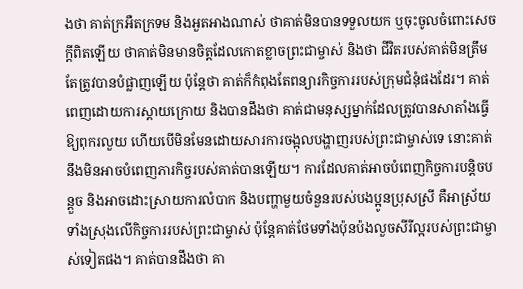ងថា គាត់ក្រអឺតក្រទម និងអួតអាងណាស់ ថាគាត់មិនបានទទួលយក ឬចុះចូលចំពោះសេចក្ដីពិតឡើយ ថាគាត់មិនមានចិត្តដែលកោតខ្លាចព្រះជាម្ចាស់ និងថា ជីវិតរបស់គាត់មិនត្រឹមតែត្រូវបានបំផ្លាញឡើយ ប៉ុន្តែថា គាត់ក៏កំពុងតែពន្យារកិច្ចការរបស់ក្រុមជំនុំផងដែរ។ គាត់ពេញដោយការស្ដាយក្រោយ និងបានដឹងថា គាត់ជាមនុស្សម្នាក់ដែលត្រូវបានសាតាំងធ្វើឱ្យពុករលួយ ហើយបើមិនមែនដោយសារការចង្អុលបង្ហាញរបស់ព្រះជាម្ចាស់ទេ នោះគាត់នឹងមិនអាចបំពេញភារកិច្ចរបស់គាត់បានឡើយ។ ការដែលគាត់អាចបំពេញកិច្ចការបន្តិចបន្តួច និងអាចដោះស្រាយការលំបាក និងបញ្ហាមួយចំនួនរបស់បងប្អូនប្រុសស្រី គឺអាស្រ័យទាំងស្រុងលើកិច្ចការរបស់ព្រះជាម្ចាស់ ប៉ុន្តែគាត់ថែមទាំងប៉ុនប៉ងលួចសីរីល្អរបស់ព្រះជាម្ចាស់ទៀតផង។ គាត់បានដឹងថា គា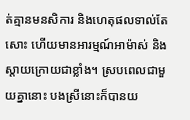ត់គ្មានមនសិការ និងហេតុផលទាល់តែសោះ ហើយមានអារម្មណ៍អាម៉ាស់ និងស្ដាយក្រោយជាខ្លាំង។ ស្របពេលជាមួយគ្នានោះ បងស្រីនោះក៏បានយ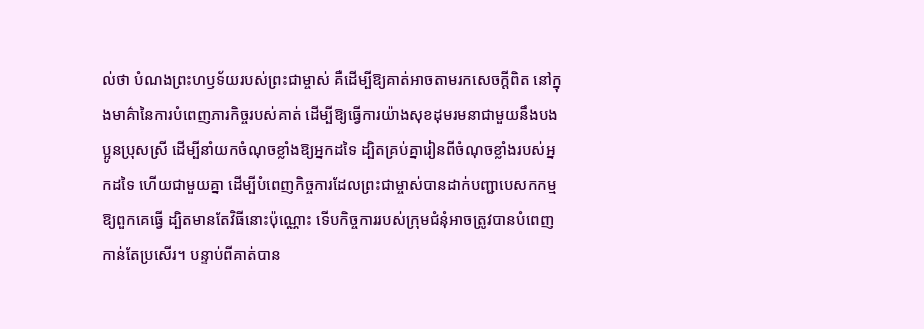ល់ថា បំណងព្រះហឫទ័យរបស់ព្រះជាម្ចាស់ គឺដើម្បីឱ្យគាត់អាចតាមរកសេចក្ដីពិត នៅក្នុងមាគ៌ានៃការបំពេញភារកិច្ចរបស់គាត់ ដើម្បីឱ្យធ្វើការយ៉ាងសុខដុមរមនាជាមួយនឹងបងប្អូនប្រុសស្រី ដើម្បីនាំយកចំណុចខ្លាំងឱ្យអ្នកដទៃ ដ្បិតគ្រប់គ្នារៀនពីចំណុចខ្លាំងរបស់អ្នកដទៃ ហើយជាមួយគ្នា ដើម្បីបំពេញកិច្ចការដែលព្រះជាម្ចាស់បានដាក់បញ្ជាបេសកកម្មឱ្យពួកគេធ្វើ ដ្បិតមានតែវិធីនោះប៉ុណ្ណោះ ទើបកិច្ចការរបស់ក្រុមជំនុំអាចត្រូវបានបំពេញកាន់តែប្រសើរ។ បន្ទាប់ពីគាត់បាន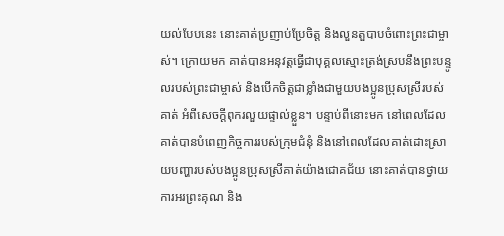យល់បែបនេះ នោះគាត់ប្រញាប់ប្រែចិត្ត និងលួនតួបាបចំពោះព្រះជាម្ចាស់។ ក្រោយមក គាត់បានអនុវត្តធ្វើជាបុគ្គលស្មោះត្រង់ស្របនឹងព្រះបន្ទូលរបស់ព្រះជាម្ចាស់ និងបើកចិត្តជាខ្លាំងជាមួយបងប្អូនប្រុសស្រីរបស់គាត់ អំពីសេចក្ដីពុករលួយផ្ទាល់ខ្លួន។ បន្ទាប់ពីនោះមក នៅពេលដែលគាត់បានបំពេញកិច្ចការរបស់ក្រុមជំនុំ និងនៅពេលដែលគាត់ដោះស្រាយបញ្ហារបស់បងប្អូនប្រុសស្រីគាត់យ៉ាងជោគជ័យ នោះគាត់បានថ្វាយការអរព្រះគុណ និង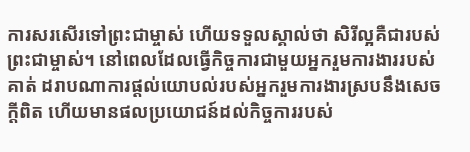ការសរសើរទៅព្រះជាម្ចាស់ ហើយទទួលស្គាល់ថា សិរីល្អគឺជារបស់ព្រះជាម្ចាស់។ នៅពេលដែលធ្វើកិច្ចការជាមួយអ្នករួមការងាររបស់គាត់ ដរាបណាការផ្ដល់យោបល់របស់អ្នករួមការងារស្របនឹងសេចក្ដីពិត ហើយមានផលប្រយោជន៍ដល់កិច្ចការរបស់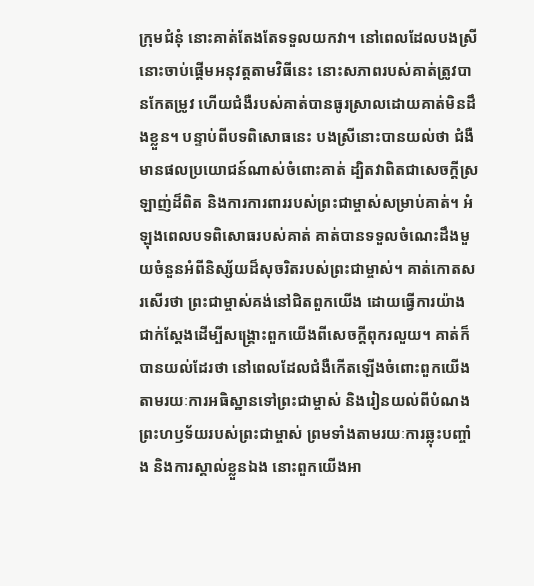ក្រុមជំនុំ នោះគាត់តែងតែទទួលយកវា។ នៅពេលដែលបងស្រីនោះចាប់ផ្ដើមអនុវត្តតាមវិធីនេះ នោះសភាពរបស់គាត់ត្រូវបានកែតម្រូវ ហើយជំងឺរបស់គាត់បានធូរស្រាលដោយគាត់មិនដឹងខ្លួន។ បន្ទាប់ពីបទពិសោធនេះ បងស្រីនោះបានយល់ថា ជំងឺមានផលប្រយោជន៍ណាស់ចំពោះគាត់ ដ្បិតវាពិតជាសេចក្ដីស្រឡាញ់ដ៏ពិត និងការការពាររបស់ព្រះជាម្ចាស់សម្រាប់គាត់។ អំឡុងពេលបទពិសោធរបស់គាត់ គាត់បានទទួលចំណេះដឹងមួយចំនួនអំពីនិស្ស័យដ៏សុចរិតរបស់ព្រះជាម្ចាស់។ គាត់កោតសរសើរថា ព្រះជាម្ចាស់គង់នៅជិតពួកយើង ដោយធ្វើការយ៉ាងជាក់ស្ដែងដើម្បីសង្គ្រោះពួកយើងពីសេចក្ដីពុករលួយ។ គាត់ក៏បានយល់ដែរថា នៅពេលដែលជំងឺកើតឡើងចំពោះពួកយើង តាមរយៈការអធិស្ឋានទៅព្រះជាម្ចាស់ និងរៀនយល់ពីបំណងព្រះហឫទ័យរបស់ព្រះជាម្ចាស់ ព្រមទាំងតាមរយៈការឆ្លុះបញ្ចាំង និងការស្គាល់ខ្លួនឯង នោះពួកយើងអា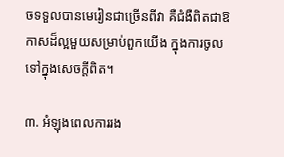ចទទួលបានមេរៀនជាច្រើនពីវា គឺជំងឺពិតជាឱកាសដ៏ល្អមួយសម្រាប់ពួកយើង ក្នុងការចូលទៅក្នុងសេចក្ដីពិត។

៣. អំឡុងពេលការរង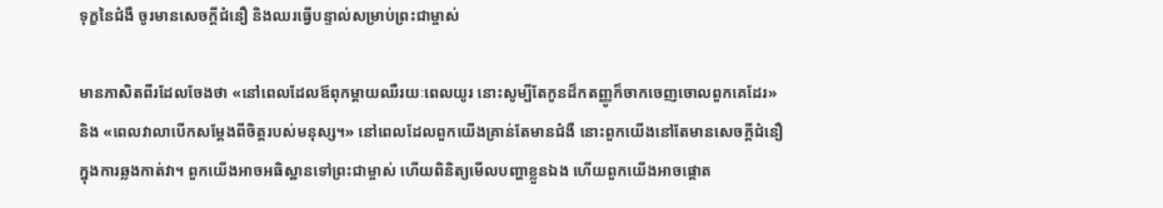ទុក្ខនៃជំងឺ ចូរមានសេចក្ដីជំនឿ និងឈរធ្វើបន្ទាល់សម្រាប់ព្រះជាម្ចាស់

មានភាសិតពីរដែលចែងថា «នៅពេលដែលឪពុកម្ដាយឈឺរយៈពេលយូរ នោះសូម្បីតែកូនដ៏កតញ្ញូក៏ចាកចេញចោលពួកគេដែរ» និង «ពេលវាលាបើកសម្ដែងពីចិត្តរបស់មនុស្ស។» នៅពេលដែលពួកយើងគ្រាន់តែមានជំងឺ នោះពួកយើងនៅតែមានសេចក្ដីជំនឿក្នុងការឆ្លងកាត់វា។ ពួកយើងអាចអធិស្ឋានទៅព្រះជាម្ចាស់ ហើយពិនិត្យមើលបញ្ហាខ្លួនឯង ហើយពួកយើងអាចផ្ដោត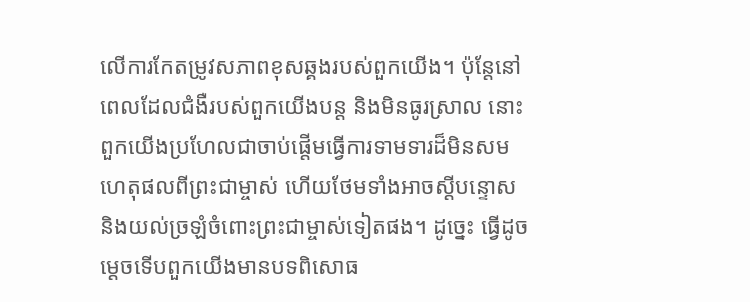លើការកែតម្រូវសភាពខុសឆ្គងរបស់ពួកយើង។ ប៉ុន្តែនៅពេលដែលជំងឺរបស់ពួកយើងបន្ត និងមិនធូរស្រាល នោះពួកយើងប្រហែលជាចាប់ផ្ដើមធ្វើការទាមទារដ៏មិនសមហេតុផលពីព្រះជាម្ចាស់ ហើយថែមទាំងអាចស្ដីបន្ទោស និងយល់ច្រឡំចំពោះព្រះជាម្ចាស់ទៀតផង។ ដូច្នេះ ធ្វើដូចម្ដេចទើបពួកយើងមានបទពិសោធ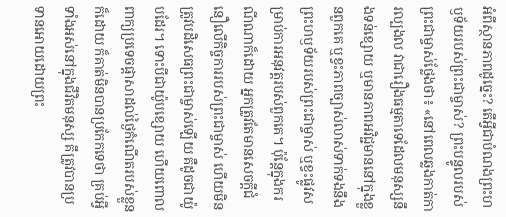អំពីស្ថានភាពដូច្នេះ? តើអ្វីជាបំណងព្រះហឫទ័យរបស់ព្រះជាម្ចាស់? ព្រះបន្ទូលរបស់ព្រះជាម្ចាស់ថ្លែងថា៖ «នៅពេលឆ្លងកាត់ការល្បងល វាជារឿងធម្មតាទេដែលមនុស្សនឹងទន់ខ្សោយ ឬមានភាពអវិជ្ជមាននៅក្នុងខ្លួនពួកគេ ឬខ្វះភាពច្បាស់លាស់ទាក់ទងនឹងព្រះហឫទ័យរបស់ព្រះជាម្ចាស់ ឬខ្វះផ្លូវសម្រាប់ការអនុវត្តរបស់ពួកគេ។ ប៉ុន្តែក្នុងករណីណាក៏ដោយ អ្នកត្រូវតែមានសេចក្ដីជំនឿលើកិច្ចការរបស់ព្រះជាម្ចាស់ ហើយមិនត្រូវបដិសេធព្រះជាម្ចាស់ឡើយ គឺដូចជាយ៉ូបដែរ។ ទោះបីជាយ៉ូបខ្សោយ ហើយពោលពាក្យប្រទេចផ្តាសាដល់ថ្ងៃកំណើតរបស់ខ្លួនក៏ដោយ ក៏គាត់មិនបានប្រកែកទេថា គ្រប់អ្វីទាំងអស់នៅក្នុងជីវិតមនុស្ស គឹត្រូវបានប្រទានអោយដោយព្រះ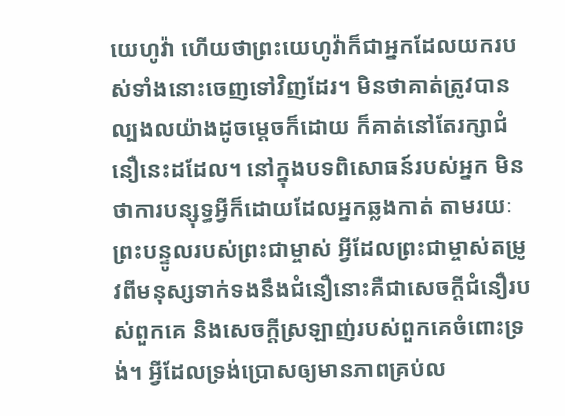យេហូវ៉ា ហើយថាព្រះយេហូវ៉ាក៏ជាអ្នកដែលយករបស់ទាំងនោះចេញទៅវិញដែរ។ មិនថាគាត់ត្រូវបានល្បងលយ៉ាងដូចម្ដេចក៏ដោយ ក៏គាត់នៅតែរក្សាជំនឿនេះដដែល។ នៅក្នុងបទពិសោធន៍របស់អ្នក មិនថាការបន្សុទ្ធអ្វីក៏ដោយដែលអ្នកឆ្លងកាត់ តាមរយៈព្រះបន្ទូលរបស់ព្រះជាម្ចាស់ អ្វីដែលព្រះជាម្ចាស់តម្រូវពីមនុស្សទាក់ទងនឹងជំនឿនោះគឺជាសេចក្តីជំនឿរបស់ពួកគេ និងសេចក្ដីស្រឡាញ់របស់ពួកគេចំពោះទ្រង់។ អ្វីដែលទ្រង់ប្រោសឲ្យមានភាពគ្រប់ល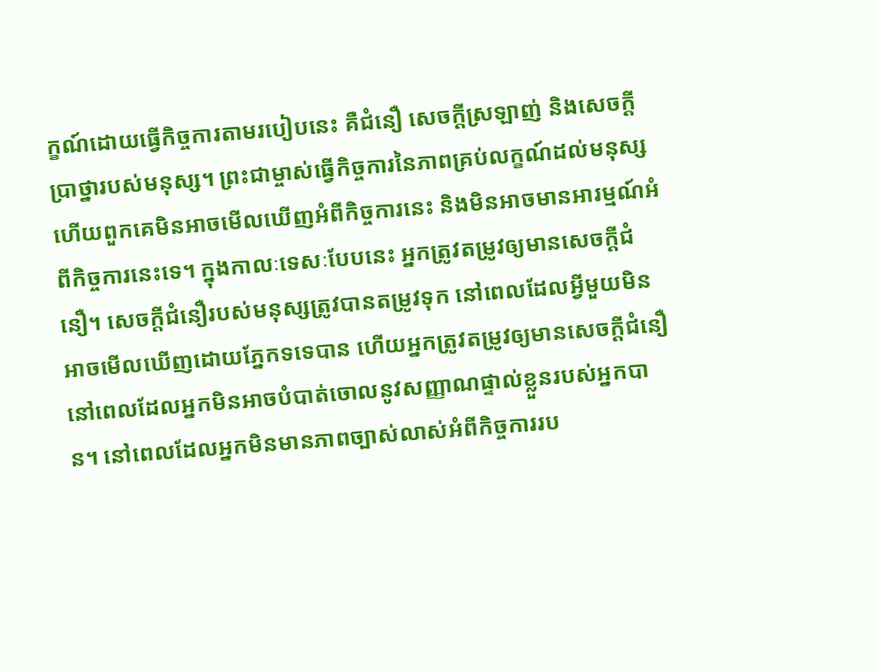ក្ខណ៍ដោយធ្វើកិច្ចការតាមរបៀបនេះ គឺជំនឿ សេចក្តីស្រឡាញ់ និងសេចក្តីប្រាថ្នារបស់មនុស្ស។ ព្រះជាម្ចាស់ធ្វើកិច្ចការនៃភាពគ្រប់លក្ខណ៍ដល់មនុស្ស ហើយពួកគេមិនអាចមើលឃើញអំពីកិច្ចការនេះ និងមិនអាចមានអារម្មណ៍អំពីកិច្ចការនេះទេ។ ក្នុងកាលៈទេសៈបែបនេះ អ្នកត្រូវតម្រូវឲ្យមានសេចក្ដីជំនឿ។ សេចក្ដីជំនឿរបស់មនុស្សត្រូវបានតម្រូវទុក នៅពេលដែលអ្វីមួយមិនអាចមើលឃើញដោយភ្នែកទទេបាន ហើយអ្នកត្រូវតម្រូវឲ្យមានសេចក្ដីជំនឿ នៅពេលដែលអ្នកមិនអាចបំបាត់ចោលនូវសញ្ញាណផ្ទាល់ខ្លួនរបស់អ្នកបាន។ នៅពេលដែលអ្នកមិនមានភាពច្បាស់លាស់អំពីកិច្ចការរប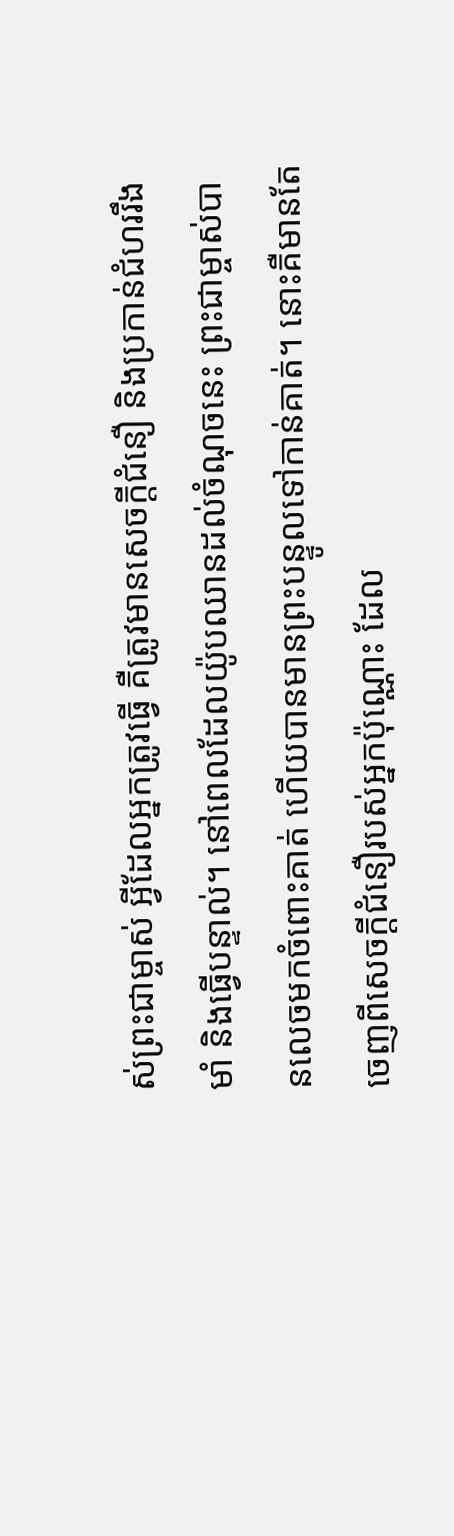ស់ព្រះជាម្ចាស់ អ្វីដែលអ្នកត្រូវធ្វើ គឺត្រូវមានសេចក្ដីជំនឿ និងប្រកាន់ជំហររឹងមាំ និងធ្វើបន្ទាល់។ នៅពេលដែលយ៉ូបឈានដល់ចំណុចនេះ ព្រះជាម្ចាស់បានលេចមកចំពោះគាត់ ហើយបានមានព្រះបន្ទូលទៅកាន់គាត់។ នោះគឺមានតែចេញពីសេចក្ដីជំនឿរបស់អ្នកប៉ុណ្ណោះ ដែល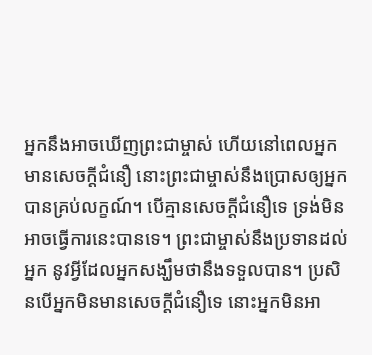អ្នកនឹងអាចឃើញព្រះជាម្ចាស់ ហើយនៅពេលអ្នកមានសេចក្ដីជំនឿ នោះព្រះជាម្ចាស់នឹងប្រោសឲ្យអ្នកបានគ្រប់លក្ខណ៍។ បើគ្មានសេចក្ដីជំនឿទេ ទ្រង់មិនអាចធ្វើការនេះបានទេ។ ព្រះជាម្ចាស់នឹងប្រទានដល់អ្នក នូវអ្វីដែលអ្នកសង្ឃឹមថានឹងទទួលបាន។ ប្រសិនបើអ្នកមិនមានសេចក្ដីជំនឿទេ នោះអ្នកមិនអា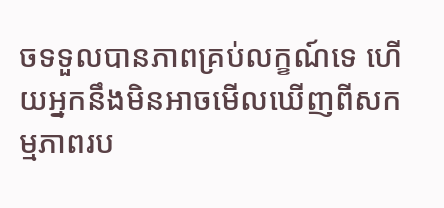ចទទួលបានភាពគ្រប់លក្ខណ៍ទេ ហើយអ្នកនឹងមិនអាចមើលឃើញពីសកម្មភាពរប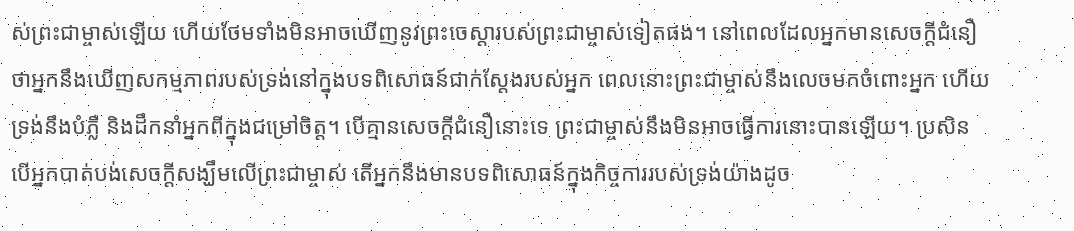ស់ព្រះជាម្ចាស់ឡើយ ហើយថែមទាំងមិនអាចឃើញនូវព្រះចេស្ដារបស់ព្រះជាម្ចាស់ទៀតផង។ នៅពេលដែលអ្នកមានសេចក្ដីជំនឿថាអ្នកនឹងឃើញសកម្មភាពរបស់ទ្រង់នៅក្នុងបទពិសោធន៍ជាក់ស្តែងរបស់អ្នក ពេលនោះព្រះជាម្ចាស់នឹងលេចមកចំពោះអ្នក ហើយទ្រង់នឹងបំភ្លឺ និងដឹកនាំអ្នកពីក្នុងជម្រៅចិត្ត។ បើគ្មានសេចក្ដីជំនឿនោះទេ ព្រះជាម្ចាស់នឹងមិនអាចធ្វើការនោះបានឡើយ។ ប្រសិនបើអ្នកបាត់បង់សេចក្ដីសង្ឃឹមលើព្រះជាម្ចាស់ តើអ្នកនឹងមានបទពិសោធន៍ក្នុងកិច្ចការរបស់ទ្រង់យ៉ាងដូច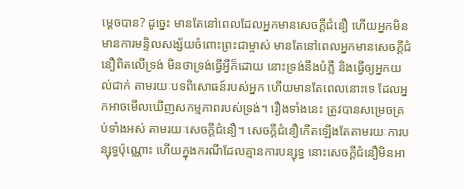ម្តេចបាន? ដូច្នេះ មានតែនៅពេលដែលអ្នកមានសេចក្ដីជំនឿ ហើយអ្នកមិនមានការមន្ទិលសង្ស័យចំពោះព្រះជាម្ចាស់ មានតែនៅពេលអ្នកមានសេចក្ដីជំនឿពិតលើទ្រង់ មិនថាទ្រង់ធ្វើអ្វីក៏ដោយ នោះទ្រង់នឹងបំភ្លឺ និងធ្វើឲ្យអ្នកយល់ជាក់ តាមរយៈបទពិសោធន៍របស់អ្នក ហើយមានតែពេលនោះទេ ដែលអ្នកអាចមើលឃើញសកម្មភាពរបស់ទ្រង់។ រឿងទាំងនេះ ត្រូវបានសម្រេចគ្រប់ទាំងអស់ តាមរយៈសេចក្ដីជំនឿ។ សេចក្ដីជំនឿកើតឡើងតែតាមរយៈការបន្សុទ្ធប៉ុណ្ណោះ ហើយក្នុងករណីដែលគ្មានការបន្សុទ្ធ នោះសេចក្ដីជំនឿមិនអា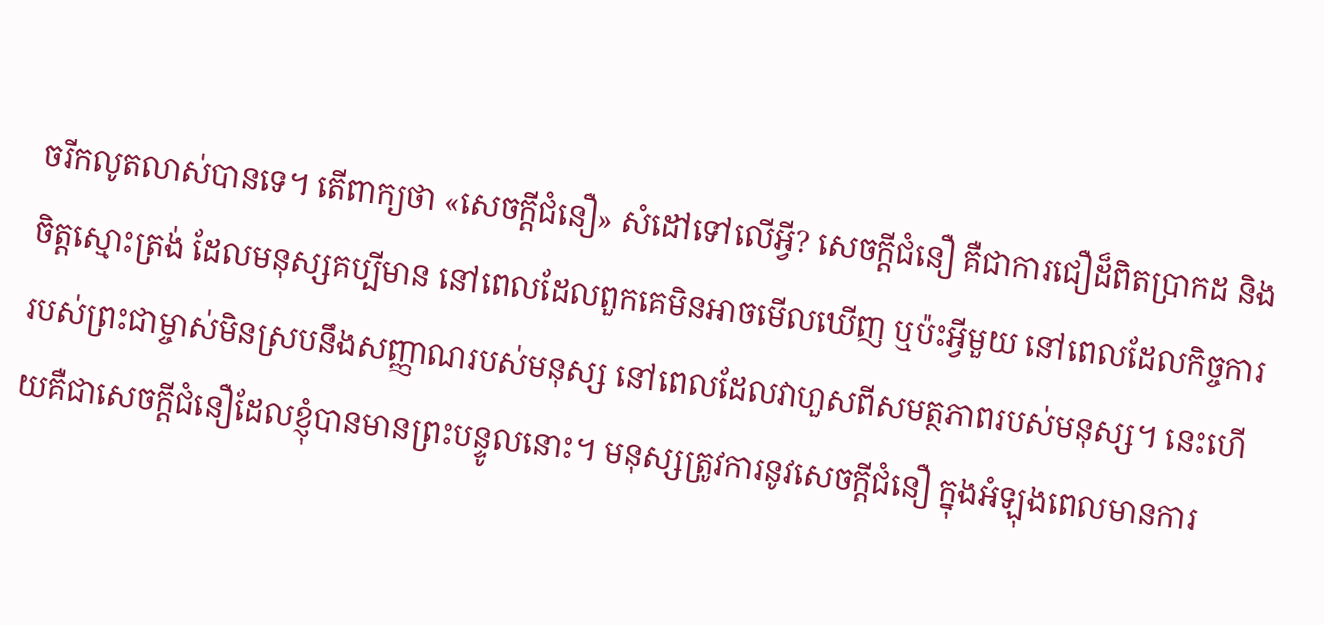ចរីកលូតលាស់បានទេ។ តើពាក្យថា «សេចក្ដីជំនឿ» សំដៅទៅលើអ្វី? សេចក្ដីជំនឿ គឺជាការជឿដ៏ពិតប្រាកដ និងចិត្តស្មោះត្រង់ ដែលមនុស្សគប្បីមាន នៅពេលដែលពួកគេមិនអាចមើលឃើញ ឬប៉ះអ្វីមួយ នៅពេលដែលកិច្ចការរបស់ព្រះជាម្ចាស់មិនស្របនឹងសញ្ញាណរបស់មនុស្ស នៅពេលដែលវាហួសពីសមត្ថភាពរបស់មនុស្ស។ នេះហើយគឺជាសេចក្ដីជំនឿដែលខ្ញុំបានមានព្រះបន្ទូលនោះ។ មនុស្សត្រូវការនូវសេចក្តីជំនឿ ក្នុងអំឡុងពេលមានការ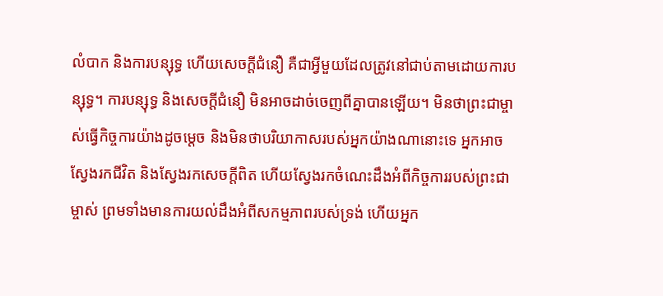លំបាក និងការបន្សុទ្ធ ហើយសេចក្ដីជំនឿ គឺជាអ្វីមួយដែលត្រូវនៅជាប់តាមដោយការបន្សុទ្ធ។ ការបន្សុទ្ធ និងសេចក្ដីជំនឿ មិនអាចដាច់ចេញពីគ្នាបានឡើយ។ មិនថាព្រះជាម្ចាស់ធ្វើកិច្ចការយ៉ាងដូចម្ដេច និងមិនថាបរិយាកាសរបស់អ្នកយ៉ាងណានោះទេ អ្នកអាចស្វែងរកជីវិត និងស្វែងរកសេចក្តីពិត ហើយស្វែងរកចំណេះដឹងអំពីកិច្ចការរបស់ព្រះជាម្ចាស់ ព្រមទាំងមានការយល់ដឹងអំពីសកម្មភាពរបស់ទ្រង់ ហើយអ្នក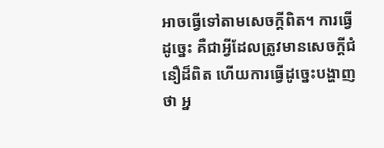អាចធ្វើទៅតាមសេចក្តីពិត។ ការធ្វើដូច្នេះ គឺជាអ្វីដែលត្រូវមានសេចក្ដីជំនឿដ៏ពិត ហើយការធ្វើដូច្នេះបង្ហាញថា អ្ន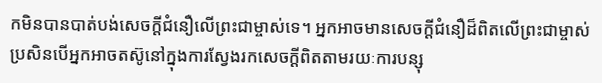កមិនបានបាត់បង់សេចក្ដីជំនឿលើព្រះជាម្ចាស់ទេ។ អ្នកអាចមានសេចក្ដីជំនឿដ៏ពិតលើព្រះជាម្ចាស់ ប្រសិនបើអ្នកអាចតស៊ូនៅក្នុងការស្វែងរកសេចក្ដីពិតតាមរយៈការបន្សុ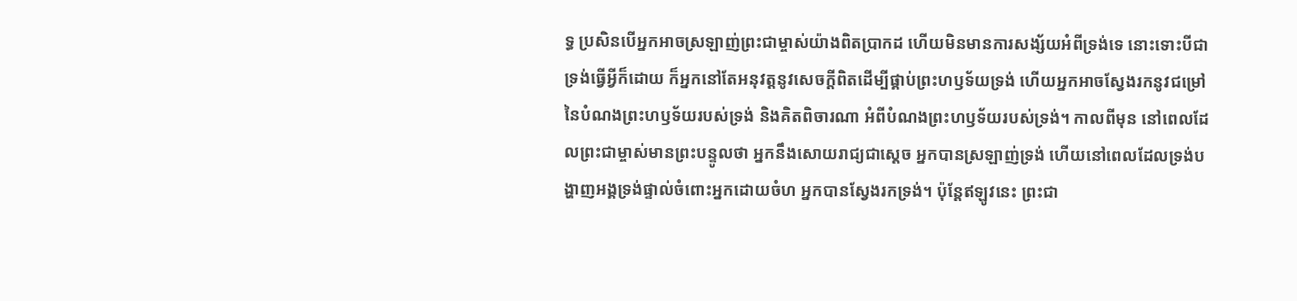ទ្ធ ប្រសិនបើអ្នកអាចស្រឡាញ់ព្រះជាម្ចាស់យ៉ាងពិតប្រាកដ ហើយមិនមានការសង្ស័យអំពីទ្រង់ទេ នោះទោះបីជាទ្រង់ធ្វើអ្វីក៏ដោយ ក៏អ្នកនៅតែអនុវត្តនូវសេចក្តីពិតដើម្បីផ្គាប់ព្រះហឫទ័យទ្រង់ ហើយអ្នកអាចស្វែងរកនូវជម្រៅនៃបំណងព្រះហឫទ័យរបស់ទ្រង់ និងគិតពិចារណា អំពីបំណងព្រះហឫទ័យរបស់ទ្រង់។ កាលពីមុន នៅពេលដែលព្រះជាម្ចាស់មានព្រះបន្ទូលថា អ្នកនឹងសោយរាជ្យជាស្តេច អ្នកបានស្រឡាញ់ទ្រង់ ហើយនៅពេលដែលទ្រង់បង្ហាញអង្គទ្រង់ផ្ទាល់ចំពោះអ្នកដោយចំហ អ្នកបានស្វែងរកទ្រង់។ ប៉ុន្ដែឥឡូវនេះ ព្រះជា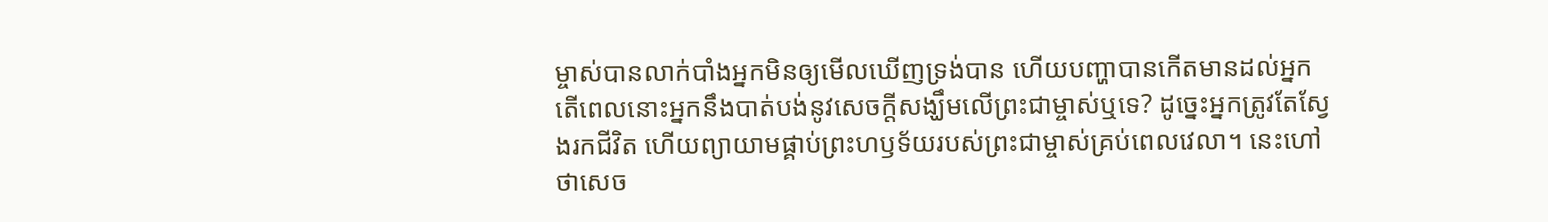ម្ចាស់បានលាក់បាំងអ្នកមិនឲ្យមើលឃើញទ្រង់បាន ហើយបញ្ហាបានកើតមានដល់អ្នក តើពេលនោះអ្នកនឹងបាត់បង់នូវសេចក្តីសង្ឃឹមលើព្រះជាម្ចាស់ឬទេ? ដូច្នេះអ្នកត្រូវតែស្វែងរកជីវិត ហើយព្យាយាមផ្គាប់ព្រះហឫទ័យរបស់ព្រះជាម្ចាស់គ្រប់ពេលវេលា។ នេះហៅថាសេច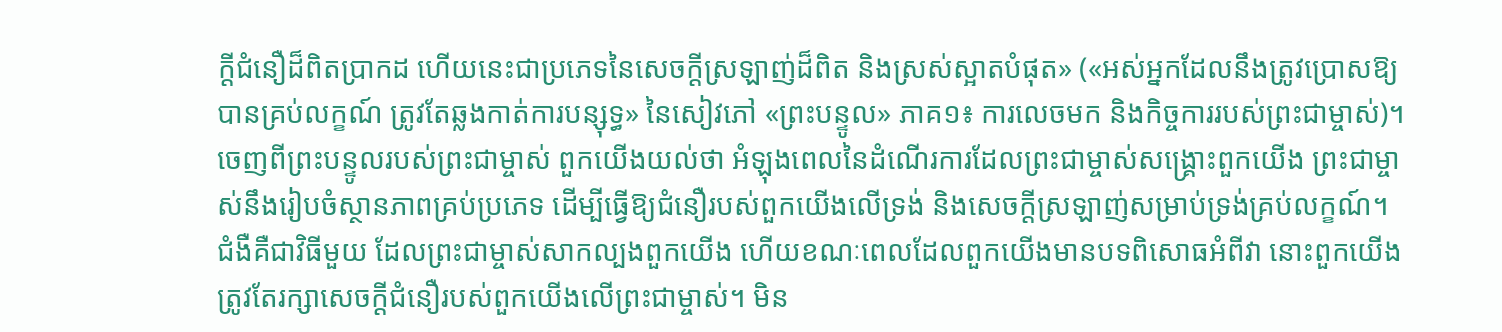ក្ដីជំនឿដ៏ពិតប្រាកដ ហើយនេះជាប្រភេទនៃសេចក្ដីស្រឡាញ់ដ៏ពិត និងស្រស់ស្អាតបំផុត» («អស់អ្នកដែលនឹងត្រូវប្រោសឱ្យបានគ្រប់លក្ខណ៍ ត្រូវតែឆ្លងកាត់ការបន្សុទ្ធ» នៃសៀវភៅ «ព្រះបន្ទូល» ភាគ១៖ ការលេចមក និងកិច្ចការរបស់ព្រះជាម្ចាស់)។ ចេញពីព្រះបន្ទូលរបស់ព្រះជាម្ចាស់ ពួកយើងយល់ថា អំឡុងពេលនៃដំណើរការដែលព្រះជាម្ចាស់សង្គ្រោះពួកយើង ព្រះជាម្ចាស់នឹងរៀបចំស្ថានភាពគ្រប់ប្រភេទ ដើម្បីធ្វើឱ្យជំនឿរបស់ពួកយើងលើទ្រង់ និងសេចក្ដីស្រឡាញ់សម្រាប់ទ្រង់គ្រប់លក្ខណ៍។ ជំងឺគឺជាវិធីមួយ ដែលព្រះជាម្ចាស់សាកល្បងពួកយើង ហើយខណៈពេលដែលពួកយើងមានបទពិសោធអំពីវា នោះពួកយើងត្រូវតែរក្សាសេចក្ដីជំនឿរបស់ពួកយើងលើព្រះជាម្ចាស់។ មិន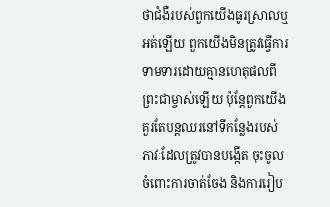ថាជំងឺរបស់ពួកយើងធូរស្រាលឬអត់ឡើយ ពួកយើងមិនត្រូវធ្វើការទាមទារដោយគ្មានហេតុផលពីព្រះជាម្ចាស់ឡើយ ប៉ុន្តែពួកយើងគួរតែបន្តឈរនៅទីកន្លែងរបស់ភាវៈដែលត្រូវបានបង្កើត ចុះចូលចំពោះការចាត់ចែង និងការរៀប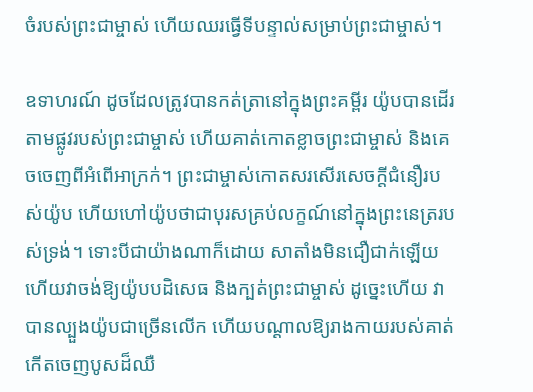ចំរបស់ព្រះជាម្ចាស់ ហើយឈរធ្វើទីបន្ទាល់សម្រាប់ព្រះជាម្ចាស់។

ឧទាហរណ៍ ដូចដែលត្រូវបានកត់ត្រានៅក្នុងព្រះគម្ពីរ យ៉ូបបានដើរតាមផ្លូវរបស់ព្រះជាម្ចាស់ ហើយគាត់កោតខ្លាចព្រះជាម្ចាស់ និងគេចចេញពីអំពើអាក្រក់។ ព្រះជាម្ចាស់កោតសរសើរសេចក្ដីជំនឿរបស់យ៉ូប ហើយហៅយ៉ូបថាជាបុរសគ្រប់លក្ខណ៍នៅក្នុងព្រះនេត្ររបស់ទ្រង់។ ទោះបីជាយ៉ាងណាក៏ដោយ សាតាំងមិនជឿជាក់ឡើយ ហើយវាចង់ឱ្យយ៉ូបបដិសេធ និងក្បត់ព្រះជាម្ចាស់ ដូច្នេះហើយ វាបានល្បួងយ៉ូបជាច្រើនលើក ហើយបណ្ដាលឱ្យរាងកាយរបស់គាត់កើតចេញបូសដ៏ឈឺ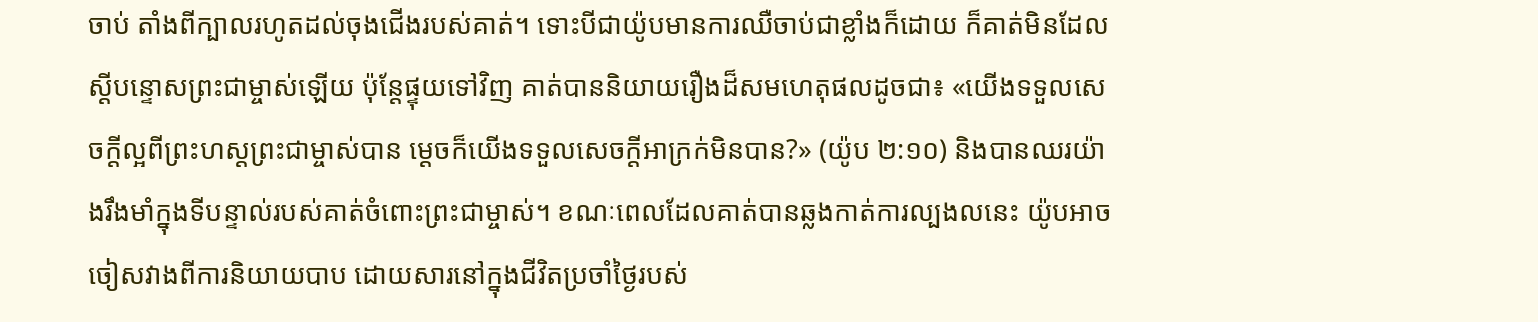ចាប់ តាំងពីក្បាលរហូតដល់ចុងជើងរបស់គាត់។ ទោះបីជាយ៉ូបមានការឈឺចាប់ជាខ្លាំងក៏ដោយ ក៏គាត់មិនដែលស្ដីបន្ទោសព្រះជាម្ចាស់ឡើយ ប៉ុន្តែផ្ទុយទៅវិញ គាត់បាននិយាយរឿងដ៏សមហេតុផលដូចជា៖ «យើងទទួលសេចក្ដីល្អពីព្រះហស្តព្រះជាម្ចាស់បាន ម្ដេចក៏យើងទទួលសេចក្ដីអាក្រក់មិនបាន?» (យ៉ូប ២:១០) និងបានឈរយ៉ាងរឹងមាំក្នុងទីបន្ទាល់របស់គាត់ចំពោះព្រះជាម្ចាស់។ ខណៈពេលដែលគាត់បានឆ្លងកាត់ការល្បងលនេះ យ៉ូបអាចចៀសវាងពីការនិយាយបាប ដោយសារនៅក្នុងជីវិតប្រចាំថ្ងៃរបស់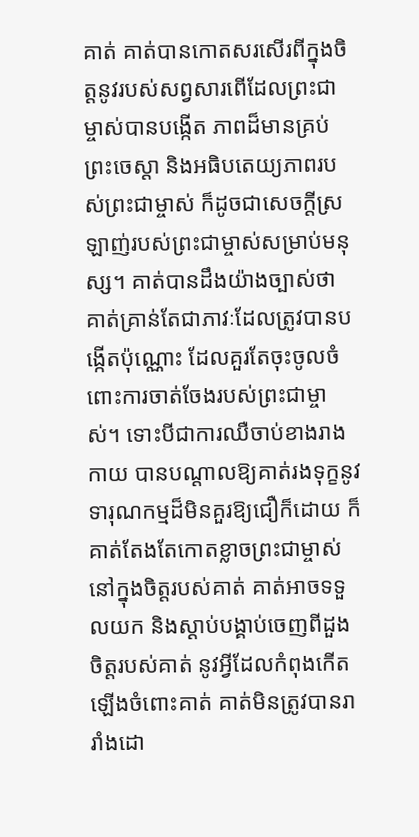គាត់ គាត់បានកោតសរសើរពីក្នុងចិត្តនូវរបស់សព្វសារពើដែលព្រះជាម្ចាស់បានបង្កើត ភាពដ៏មានគ្រប់ព្រះចេស្ដា និងអធិបតេយ្យភាពរបស់ព្រះជាម្ចាស់ ក៏ដូចជាសេចក្ដីស្រឡាញ់របស់ព្រះជាម្ចាស់សម្រាប់មនុស្ស។ គាត់បានដឹងយ៉ាងច្បាស់ថា គាត់គ្រាន់តែជាភាវៈដែលត្រូវបានបង្កើតប៉ុណ្ណោះ ដែលគួរតែចុះចូលចំពោះការចាត់ចែងរបស់ព្រះជាម្ចាស់។ ទោះបីជាការឈឺចាប់ខាងរាងកាយ បានបណ្ដាលឱ្យគាត់រងទុក្ខនូវទារុណកម្មដ៏មិនគួរឱ្យជឿក៏ដោយ ក៏គាត់តែងតែកោតខ្លាចព្រះជាម្ចាស់នៅក្នុងចិត្តរបស់គាត់ គាត់អាចទទួលយក និងស្ដាប់បង្គាប់ចេញពីដួងចិត្តរបស់គាត់ នូវអ្វីដែលកំពុងកើតឡើងចំពោះគាត់ គាត់មិនត្រូវបានរារាំងដោ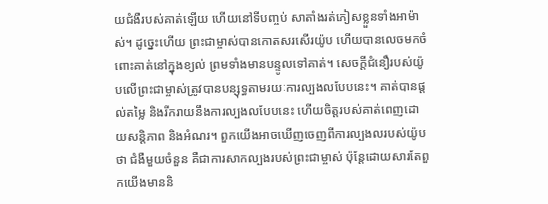យជំងឺរបស់គាត់ឡើយ ហើយនៅទីបញ្ចប់ សាតាំងរត់ភៀសខ្លួនទាំងអាម៉ាស់។ ដូច្នេះហើយ ព្រះជាម្ចាស់បានកោតសរសើរយ៉ូប ហើយបានលេចមកចំពោះគាត់នៅក្នុងខ្យល់ ព្រមទាំងមានបន្ទូលទៅគាត់។ សេចក្ដីជំនឿរបស់យ៉ូបលើព្រះជាម្ចាស់ត្រូវបានបន្សុទ្ធតាមរយៈការល្បងលបែបនេះ។ គាត់បានផ្ដល់តម្លៃ និងរីករាយនឹងការល្បងលបែបនេះ ហើយចិត្តរបស់គាត់ពេញដោយសន្តិភាព និងអំណរ។ ពួកយើងអាចឃើញចេញពីការល្បងលរបស់យ៉ូបថា ជំងឺមួយចំនួន គឺជាការសាកល្បងរបស់ព្រះជាម្ចាស់ ប៉ុន្តែដោយសារតែពួកយើងមាននិ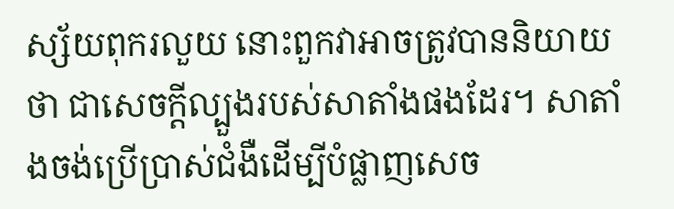ស្ស័យពុករលួយ នោះពួកវាអាចត្រូវបាននិយាយថា ជាសេចក្ដីល្បួងរបស់សាតាំងផងដែរ។ សាតាំងចង់ប្រើប្រាស់ជំងឺដើម្បីបំផ្លាញសេច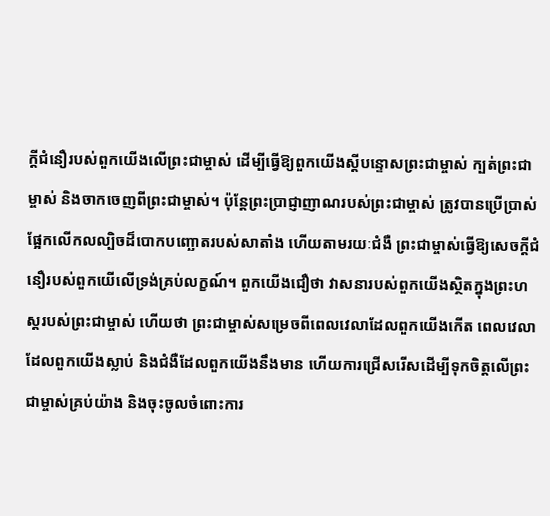ក្ដីជំនឿរបស់ពួកយើងលើព្រះជាម្ចាស់ ដើម្បីធ្វើឱ្យពួកយើងស្ដីបន្ទោសព្រះជាម្ចាស់ ក្បត់ព្រះជាម្ចាស់ និងចាកចេញពីព្រះជាម្ចាស់។ ប៉ុន្តែព្រះប្រាជ្ញាញាណរបស់ព្រះជាម្ចាស់ ត្រូវបានប្រើប្រាស់ ផ្អែកលើកលល្បិចដ៏បោកបញ្ឆោតរបស់សាតាំង ហើយតាមរយៈជំងឺ ព្រះជាម្ចាស់ធ្វើឱ្យសេចក្ដីជំនឿរបស់ពួកយើលើទ្រង់គ្រប់លក្ខណ៍។ ពួកយើងជឿថា វាសនារបស់ពួកយើងស្ថិតក្នុងព្រះហស្ដរបស់ព្រះជាម្ចាស់ ហើយថា ព្រះជាម្ចាស់សម្រេចពីពេលវេលាដែលពួកយើងកើត ពេលវេលាដែលពួកយើងស្លាប់ និងជំងឺដែលពួកយើងនឹងមាន ហើយការជ្រើសរើសដើម្បីទុកចិត្តលើព្រះជាម្ចាស់គ្រប់យ៉ាង និងចុះចូលចំពោះការ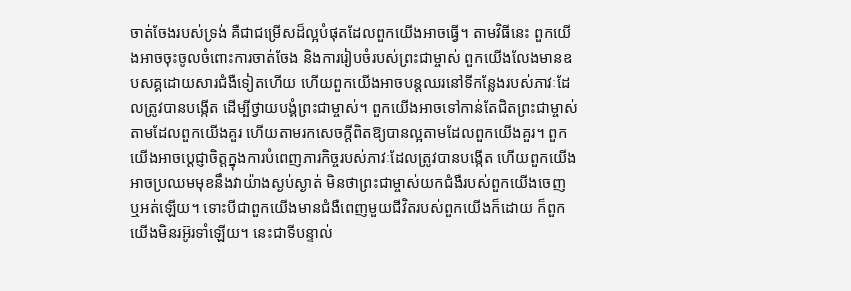ចាត់ចែងរបស់ទ្រង់ គឺជាជម្រើសដ៏ល្អបំផុតដែលពួកយើងអាចធ្វើ។ តាមវិធីនេះ ពួកយើងអាចចុះចូលចំពោះការចាត់ចែង និងការរៀបចំរបស់ព្រះជាម្ចាស់ ពួកយើងលែងមានឧបសគ្គដោយសារជំងឺទៀតហើយ ហើយពួកយើងអាចបន្តឈរនៅទីកន្លែងរបស់ភាវៈដែលត្រូវបានបង្កើត ដើម្បីថ្វាយបង្គំព្រះជាម្ចាស់។ ពួកយើងអាចទៅកាន់តែជិតព្រះជាម្ចាស់តាមដែលពួកយើងគួរ ហើយតាមរកសេចក្ដីពិតឱ្យបានល្អតាមដែលពួកយើងគួរ។ ពួកយើងអាចប្ដេជ្ញាចិត្តក្នុងការបំពេញភារកិច្ចរបស់ភាវៈដែលត្រូវបានបង្កើត ហើយពួកយើងអាចប្រឈមមុខនឹងវាយ៉ាងស្ងប់ស្ងាត់ មិនថាព្រះជាម្ចាស់យកជំងឺរបស់ពួកយើងចេញ ឬអត់ឡើយ។ ទោះបីជាពួកយើងមានជំងឺពេញមួយជីវិតរបស់ពួកយើងក៏ដោយ ក៏ពួកយើងមិនរអ៊ូរទាំឡើយ។ នេះជាទីបន្ទាល់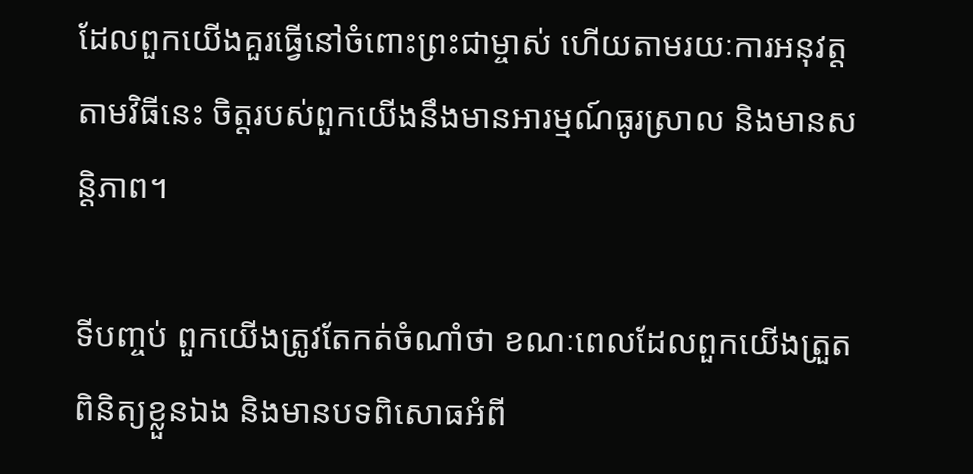ដែលពួកយើងគួរធ្វើនៅចំពោះព្រះជាម្ចាស់ ហើយតាមរយៈការអនុវត្តតាមវិធីនេះ ចិត្តរបស់ពួកយើងនឹងមានអារម្មណ៍ធូរស្រាល និងមានសន្តិភាព។

ទីបញ្ចប់ ពួកយើងត្រូវតែកត់ចំណាំថា ខណៈពេលដែលពួកយើងត្រួតពិនិត្យខ្លួនឯង និងមានបទពិសោធអំពី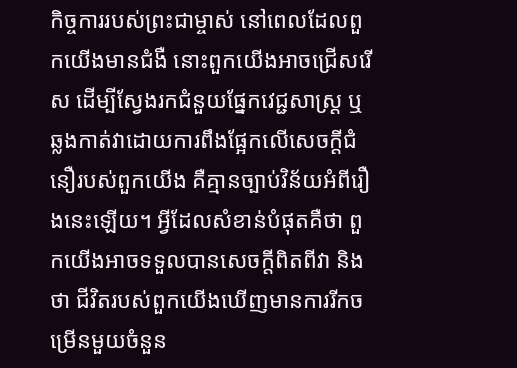កិច្ចការរបស់ព្រះជាម្ចាស់ នៅពេលដែលពួកយើងមានជំងឺ នោះពួកយើងអាចជ្រើសរើស ដើម្បីស្វែងរកជំនួយផ្នែកវេជ្ជសាស្ដ្រ ឬឆ្លងកាត់វាដោយការពឹងផ្អែកលើសេចក្ដីជំនឿរបស់ពួកយើង គឺគ្មានច្បាប់វិន័យអំពីរឿងនេះឡើយ។ អ្វីដែលសំខាន់បំផុតគឺថា ពួកយើងអាចទទួលបានសេចក្ដីពិតពីវា និងថា ជីវិតរបស់ពួកយើងឃើញមានការរីកចម្រើនមួយចំនួន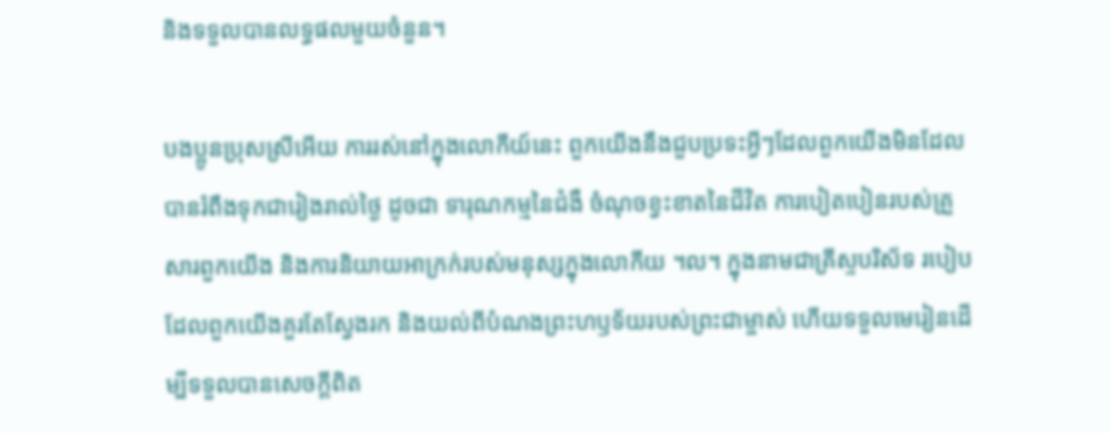និងទទួលបានលទ្ធផលមួយចំនួន។

បងប្អូនប្រុសស្រីអើយ ការរស់នៅក្នុងលោកីយ៍នេះ ពួកយើងនឹងជួបប្រទះអ្វីៗដែលពួកយើងមិនដែលបានរំពឹងទុកជារៀងរាល់ថ្ងៃ ដូចជា ទារុណកម្មនៃជំងឺ ចំណុចខ្វះខាតនៃជីវិត ការបៀតបៀនរបស់គ្រួសារពួកយើង និងការនិយាយអាក្រក់របស់មនុស្សក្នុងលោកីយ ។ល។ ក្នុងនាមជាគ្រីស្ទបរិស័ទ របៀបដែលពួកយើងគួរតែស្វែងរក និងយល់ពីបំណងព្រះហឫទ័យរបស់ព្រះជាម្ចាស់ ហើយទទួលមេរៀនដើម្បីទទួលបានសេចក្ដីពិត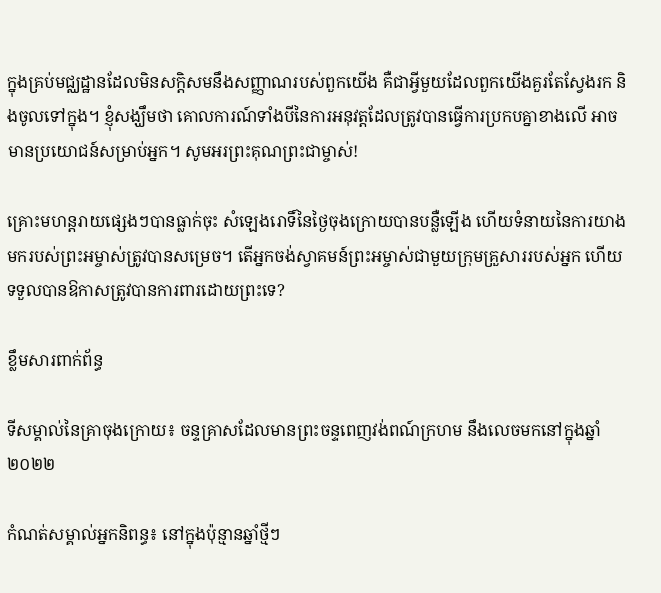ក្នុងគ្រប់មជ្ឈដ្ឋានដែលមិនសក្ដិសមនឹងសញ្ញាណរបស់ពួកយើង គឺជាអ្វីមួយដែលពួកយើងគួរតែស្វែងរក និងចូលទៅក្នុង។ ខ្ញុំសង្ឃឹមថា គោលការណ៍ទាំងបីនៃការអនុវត្តដែលត្រូវបានធ្វើការប្រកបគ្នាខាងលើ អាចមានប្រយោជន៍សម្រាប់អ្នក។ សូមអរព្រះគុណព្រះជាម្ចាស់!

គ្រោះមហន្តរាយផ្សេងៗបានធ្លាក់ចុះ សំឡេងរោទិ៍នៃថ្ងៃចុងក្រោយបានបន្លឺឡើង ហើយទំនាយនៃការយាងមករបស់ព្រះអម្ចាស់ត្រូវបានសម្រេច។ តើអ្នកចង់ស្វាគមន៍ព្រះអម្ចាស់ជាមួយក្រុមគ្រួសាររបស់អ្នក ហើយទទួលបានឱកាសត្រូវបានការពារដោយព្រះទេ?

ខ្លឹមសារពាក់ព័ន្ធ

ទីសម្គាល់នៃគ្រាចុងក្រោយ៖ ចន្ទគ្រាសដែលមានព្រះចន្ទពេញវង់ពណ៍ក្រហម នឹងលេចមកនៅក្នុងឆ្នាំ២០២២

កំណត់សម្គាល់អ្នកនិពន្ធ៖ នៅក្នុងប៉ុន្មានឆ្នាំថ្មីៗ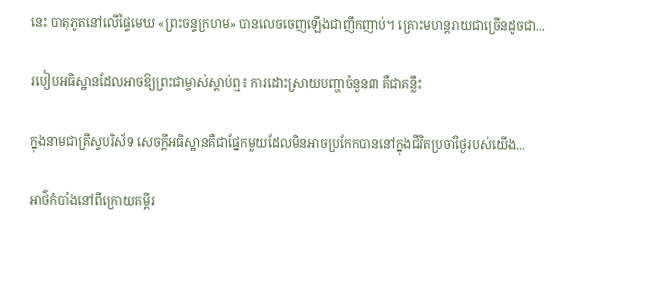នេះ បាតុភូតនៅលើផ្ទៃមេឃ «ព្រះចន្ទក្រហម» បានលេចចេញឡើងជាញឹកញាប់។ គ្រោះមហន្ដរាយជាច្រើនដូចជា...

របៀបអធិស្ឋានដែលអាចឱ្យព្រះជាម្ចាស់ស្ដាប់ឮ៖ ការដោះស្រាយបញ្ហាចំនួន៣ គឺជាគន្លឹះ

ក្នុងនាមជាគ្រីស្ទបរិស័ទ សេចក្ដីអធិស្ឋានគឺជាផ្នែកមួយដែលមិនអាចប្រកែកបាននៅក្នុងជីវិតប្រចាំថ្ងៃរបស់យើង...

អាថ៌កំបាំងនៅពីក្រោយគម្ពីរ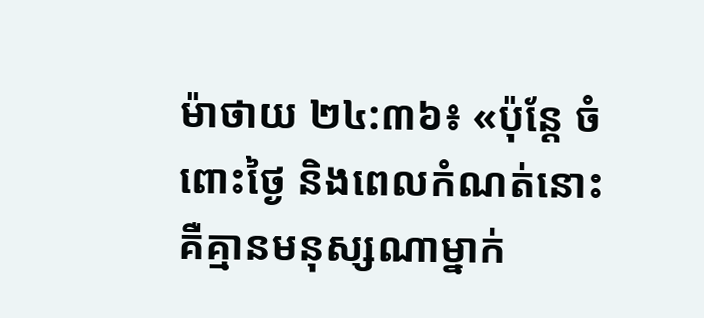ម៉ាថាយ ២៤:៣៦៖ «ប៉ុន្តែ ចំពោះថ្ងៃ និងពេលកំណត់នោះ គឺគ្មានមនុស្សណាម្នាក់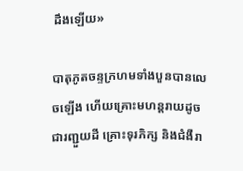ដឹងឡើយ»

បាតុភូតចន្ទក្រហមទាំងបួនបានលេចឡើង ហើយគ្រោះមហន្តរាយដូចជារញ្ជួយដី គ្រោះទុរភិក្ស និងជំងឺរា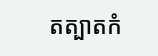តត្បាតកំ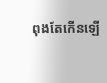ពុងតែកើនឡើ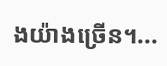ងយ៉ាងច្រើន។...